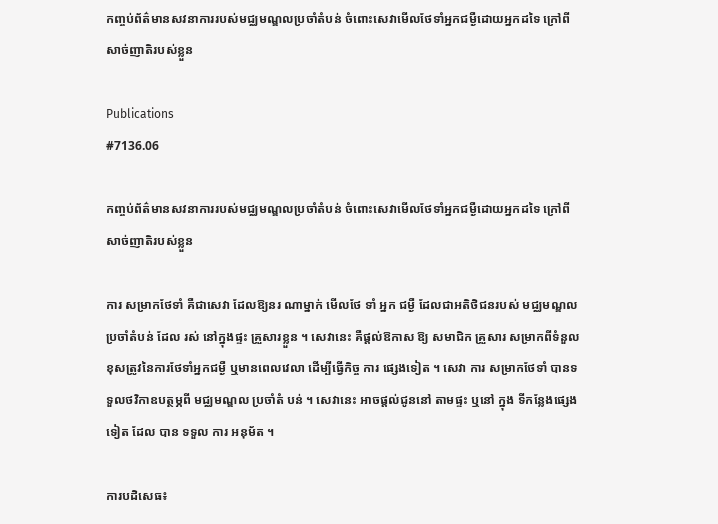កញ្ចប់ព័ត៌មានសវនាការរបស់មជ្ឈមណ្ឌលប្រចាំតំបន់ ចំពោះសេវាមើលថែទាំអ្នកជម្ងឺដោយអ្នកដទៃ ក្រៅពីសាច់ញាតិរបស់ខ្លួន

Publications
#7136.06

កញ្ចប់ព័ត៌មានសវនាការរបស់មជ្ឈមណ្ឌលប្រចាំតំបន់ ចំពោះសេវាមើលថែទាំអ្នកជម្ងឺដោយអ្នកដទៃ ក្រៅពីសាច់ញាតិរបស់ខ្លួន

ការ សម្រាកថែទាំ គឺជាសេវា ដែលឱ្យនរ ណាម្នាក់ មើលថែ ទាំ អ្នក ជម្ងឺ ដែលជាអតិថិជនរបស់ មជ្ឈមណ្ឌល ប្រចាំតំបន់ ដែល រស់ នៅក្នុងផ្ទះ គ្រួសារខ្លួន ។ សេវានេះ គឺផ្តល់ឱកាស ឱ្យ សមាជិក គ្រួសារ សម្រាកពីទំនួលខុសត្រូវនៃការថែទាំអ្នកជម្ងឺ ឬមានពេលវេលា ដើម្បីធ្វើកិច្ច ការ ផ្សេងទៀត ។ សេវា ការ សម្រាកថែទាំ បានទទួលថវិកាឧបត្ថម្ភពី មជ្ឈមណ្ឌល ប្រចាំតំ បន់ ។ សេវានេះ អាចផ្តល់ជូននៅ តាមផ្ទះ ឬនៅ ក្នុង ទីកន្លែងផ្សេង ទៀត ដែល បាន ទទួល ការ អនុម័ត ។

ការបដិសេធ៖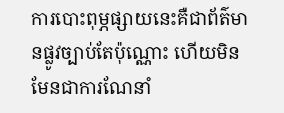ការបោះពុម្ភផ្សាយនេះគឺជាព័ត៌មានផ្លូវច្បាប់តែប៉ុណ្ណោះ ហើយមិនមែនជាការណែនាំ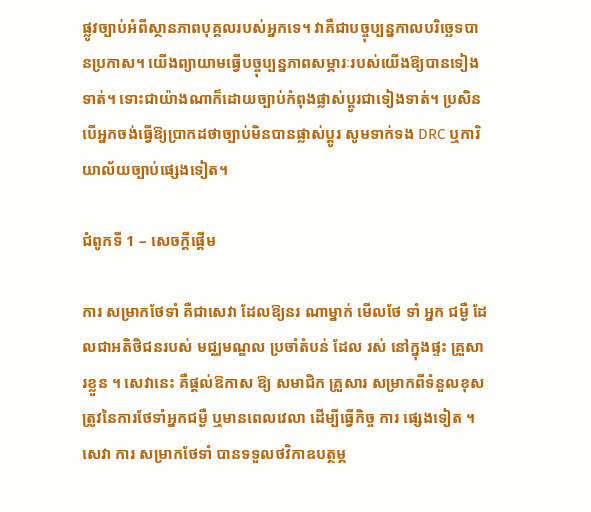ផ្លូវច្បាប់អំពីស្ថានភាពបុគ្គលរបស់អ្នកទេ។ វាគឺជាបច្ចុប្បន្នកាលបរិច្ឆេទបានប្រកាស។ យើងព្យាយាមធ្វើបច្ចុប្បន្នភាពសម្ភារៈរបស់យើងឱ្យបានទៀងទាត់។ ទោះជាយ៉ាងណាក៏ដោយច្បាប់កំពុងផ្លាស់ប្តូរជាទៀងទាត់។ ប្រសិនបើអ្នកចង់ធ្វើឱ្យប្រាកដថាច្បាប់មិនបានផ្លាស់ប្តូរ សូមទាក់ទង DRC ឬការិយាល័យច្បាប់ផ្សេងទៀត។

ជំពូកទី 1 – សេចក្តីផ្តើម

ការ សម្រាកថែទាំ គឺជាសេវា ដែលឱ្យនរ ណាម្នាក់ មើលថែ ទាំ អ្នក ជម្ងឺ ដែលជាអតិថិជនរបស់ មជ្ឈមណ្ឌល ប្រចាំតំបន់ ដែល រស់ នៅក្នុងផ្ទះ គ្រួសារខ្លួន ។ សេវានេះ គឺផ្តល់ឱកាស ឱ្យ សមាជិក គ្រួសារ សម្រាកពីទំនួលខុសត្រូវនៃការថែទាំអ្នកជម្ងឺ ឬមានពេលវេលា ដើម្បីធ្វើកិច្ច ការ ផ្សេងទៀត ។ សេវា ការ សម្រាកថែទាំ បានទទួលថវិកាឧបត្ថម្ភ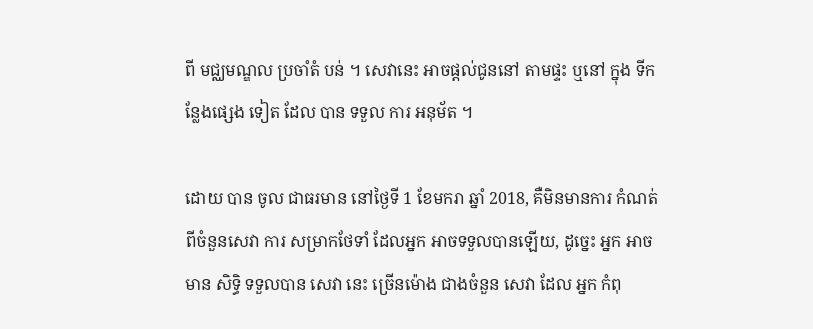ពី មជ្ឈមណ្ឌល ប្រចាំតំ បន់ ។ សេវានេះ អាចផ្តល់ជូននៅ តាមផ្ទះ ឬនៅ ក្នុង ទីកន្លែងផ្សេង ទៀត ដែល បាន ទទួល ការ អនុម័ត ។

ដោយ បាន ចូល ជាធរមាន នៅថ្ងៃទី 1 ខែមករា ឆ្នាំ 2018, គឺមិនមានការ កំណត់ពីចំនួនសេវា ការ សម្រាកថែទាំ ដែលអ្នក អាចទទួលបានឡើយ, ដូច្នេះ អ្នក អាច មាន សិទ្ធិ ទទួលបាន សេវា នេះ ច្រើនម៉ោង ជាងចំនួន សេវា ដែល អ្នក កំពុ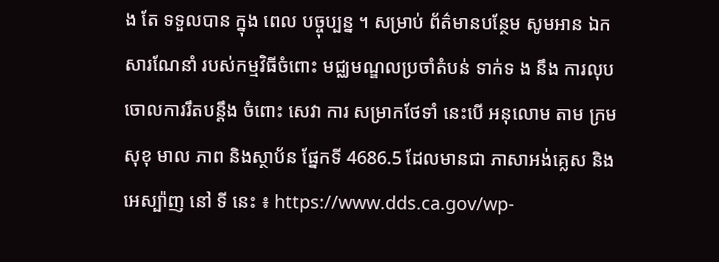ង តែ ទទួលបាន ក្នុង ពេល បច្ចុប្បន្ន ។ សម្រាប់ ព័ត៌មានបន្ថែម សូមអាន ឯកសារណែនាំ របស់កម្មវិធីចំពោះ មជ្ឈមណ្ឌលប្រចាំតំបន់ ទាក់ទ ង នឹង ការលុបចោលការរឹតបន្តឹង ចំពោះ សេវា ការ សម្រាកថែទាំ នេះបើ អនុលោម តាម ក្រម សុខុ មាល ភាព និងស្ថាប័ន ផ្នែកទី 4686.5 ដែលមានជា ភាសាអង់គ្លេស និងអេស្ប៉ាញ នៅ ទី នេះ ៖ https://www.dds.ca.gov/wp-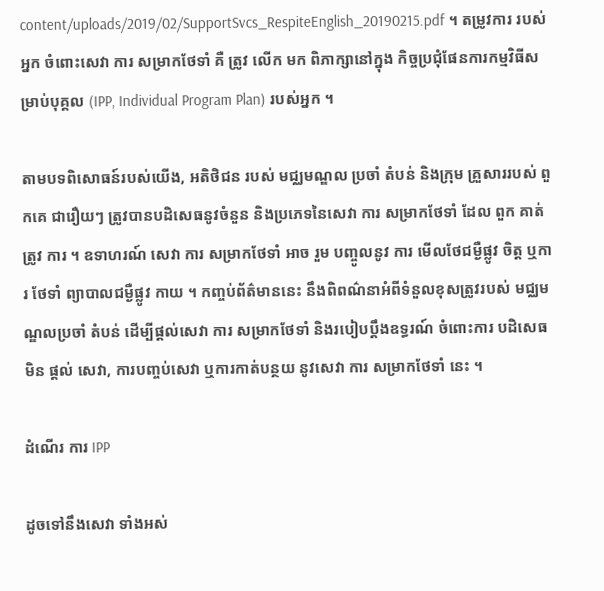content/uploads/2019/02/SupportSvcs_RespiteEnglish_20190215.pdf ។ តម្រូវការ របស់អ្នក ចំពោះសេវា ការ សម្រាកថែទាំ គឺ ត្រូវ លើក មក ពិភាក្សានៅក្នុង កិច្ចប្រជុំផែនការកម្មវិធីសម្រាប់បុគ្គល (IPP, Individual Program Plan) របស់អ្នក ។

តាមបទពិសោធន៍របស់យើង, អតិថិជន របស់ មជ្ឈមណ្ឌល ប្រចាំ តំបន់ និងក្រុម គ្រួសាររបស់ ពួកគេ ជារឿយៗ ត្រូវបានបដិសេធនូវចំនួន និងប្រភេទនៃសេវា ការ សម្រាកថែទាំ ដែល ពួក គាត់ ត្រូវ ការ ។ ឧទាហរណ៍ សេវា ការ សម្រាកថែទាំ អាច រួម បញ្ចូលនូវ ការ មើលថែជម្ងឺផ្លូវ ចិត្ត ឬការ ថែទាំ ព្យាបាលជម្ងឺផ្លូវ កាយ ។ កញ្ចប់ព័ត៌មាននេះ នឹងពិពណ៌នាអំពីទំនួលខុសត្រូវរបស់ មជ្ឈមណ្ឌលប្រចាំ តំបន់ ដើម្បីផ្តល់សេវា ការ សម្រាកថែទាំ និងរបៀបប្តឹងឧទ្ធរណ៍ ចំពោះការ បដិសេធមិន ផ្តល់ សេវា, ការបញ្ចប់សេវា ឬការកាត់បន្ថយ នូវសេវា ការ សម្រាកថែទាំ នេះ ។

ដំណើរ ការ IPP

ដូចទៅនឹងសេវា ទាំងអស់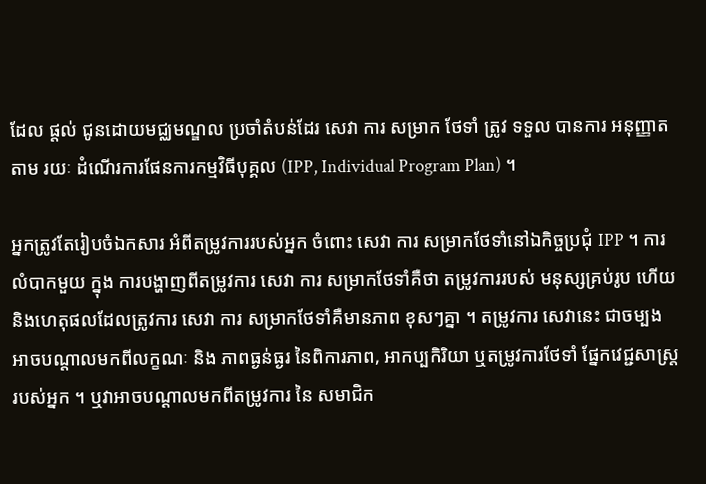ដែល ផ្តល់ ជូនដោយមជ្ឈមណ្ឌល ប្រចាំតំបន់ដែរ សេវា ការ សម្រាក ថែទាំ ត្រូវ ទទួល បានការ អនុញ្ញាតតាម រយៈ ដំណើរការផែនការកម្មវិធីបុគ្គល (IPP, Individual Program Plan) ។

អ្នកត្រូវតែរៀបចំឯកសារ អំពីតម្រូវការរបស់អ្នក ចំពោះ សេវា ការ សម្រាកថែទាំនៅឯកិច្ចប្រជុំ IPP ។ ការលំបាកមួយ ក្នុង ការបង្ហាញពីតម្រូវការ សេវា ការ សម្រាកថែទាំគឺថា តម្រូវការរបស់ មនុស្សគ្រប់រូប ហើយនិងហេតុផលដែលត្រូវការ សេវា ការ សម្រាកថែទាំគឺមានភាព ខុសៗគ្នា ។ តម្រូវការ សេវានេះ ជាចម្បង អាចបណ្តាលមកពីលក្ខណៈ និង ភាពធ្ងន់ធ្ងរ នៃពិការភាព, អាកប្បកិរិយា ឬតម្រូវការថែទាំ ផ្នែកវេជ្ជសាស្រ្តរបស់អ្នក ។ ឬវាអាចបណ្តាលមកពីតម្រូវការ នៃ សមាជិក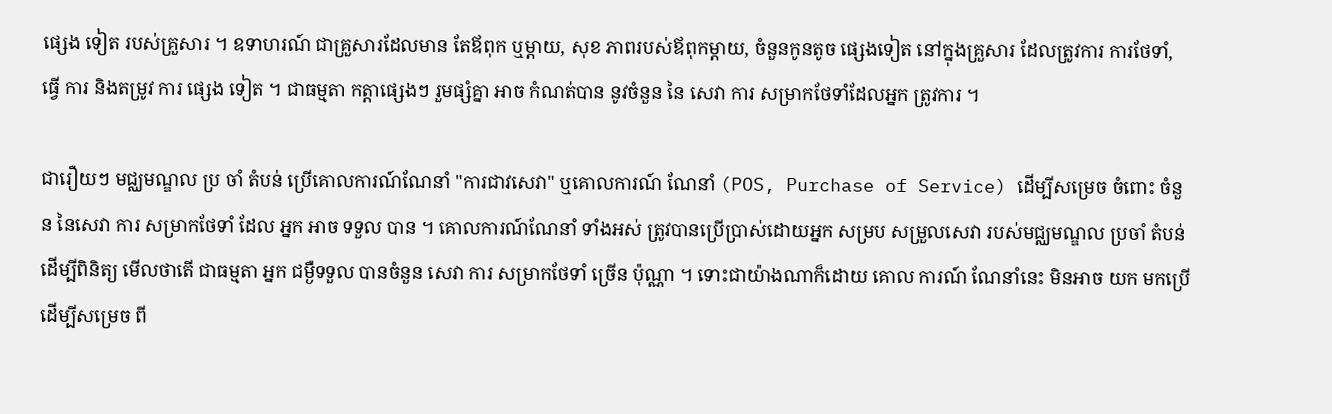ផ្សេង ទៀត របស់គ្រួសារ ។ ឧទាហរណ៍ ជាគ្រួសារដែលមាន តែឪពុក ឬម្តាយ, សុខ ភាពរបស់ឪពុកម្តាយ, ចំនួនកូនតូច ផ្សេងទៀត នៅក្នុងគ្រួសារ ដែលត្រូវការ ការថែទាំ, ធ្វើ ការ និងតម្រូវ ការ ផ្សេង ទៀត ។ ជាធម្មតា កត្តាផ្សេងៗ រួមផ្សំគ្នា អាច កំណត់បាន នូវចំនួន នៃ សេវា ការ សម្រាកថែទាំដែលអ្នក ត្រូវការ ។

ជារឿយៗ មជ្ឈមណ្ឌល ប្រ ចាំ តំបន់ ប្រើគោលការណ៍ណែនាំ "ការជាវសេវា" ឬគោលការណ៍ ណែនាំ (POS, Purchase of Service) ដើម្បីសម្រេច ចំពោះ ចំនួន នៃសេវា ការ សម្រាកថែទាំ ដែល អ្នក អាច ទទួល បាន ។ គោលការណ៍ណែនាំ ទាំងអស់ ត្រូវបានប្រើប្រាស់ដោយអ្នក សម្រប សម្រួលសេវា របស់មជ្ឈមណ្ឌល ប្រចាំ តំបន់ ដើម្បីពិនិត្យ មើលថាតើ ជាធម្មតា អ្នក ជម្ងឺទទួល បានចំនួន សេវា ការ សម្រាកថែទាំ ច្រើន ប៉ុណ្ណា ។ ទោះជាយ៉ាងណាក៏ដោយ គោល ការណ៍ ណែនាំនេះ មិនអាច យក មកប្រើ ដើម្បីសម្រេច ពី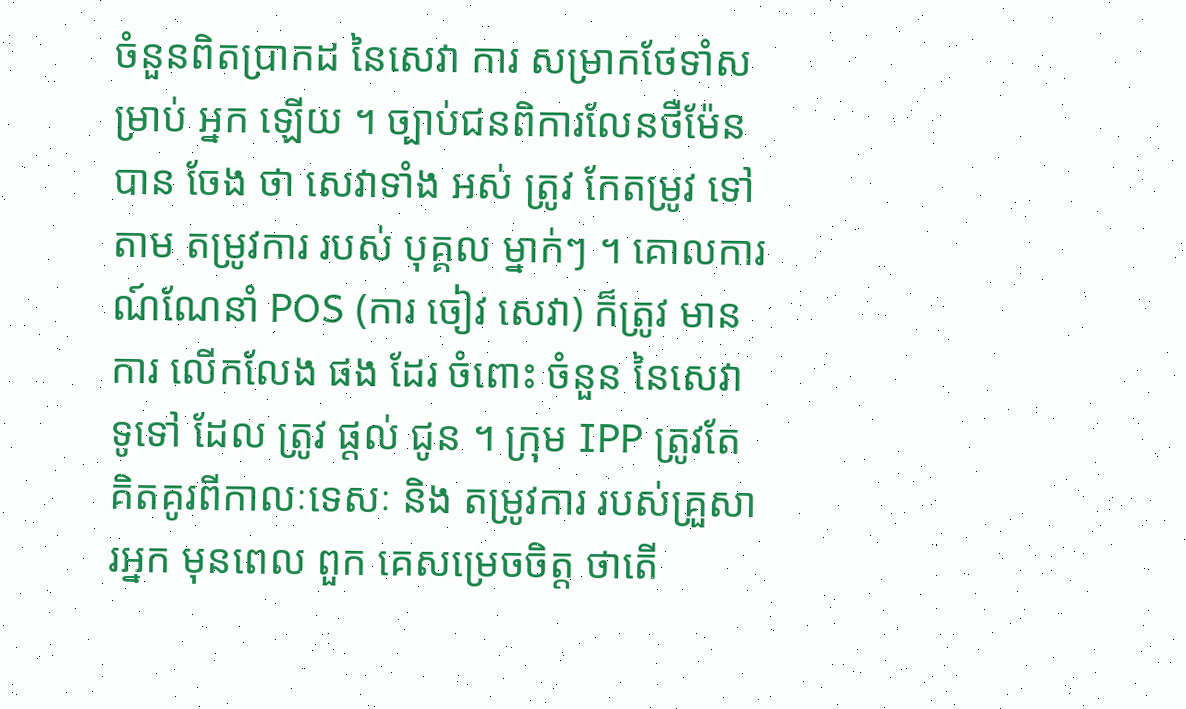ចំនួនពិតប្រាកដ នៃសេវា ការ សម្រាកថែទាំសម្រាប់ អ្នក ឡើយ ។ ច្បាប់ជនពិការលែនថឺម៉ែន បាន ចែង ថា សេវាទាំង អស់ ត្រូវ កែតម្រូវ ទៅតាម តម្រូវការ របស់ បុគ្គល ម្នាក់ៗ ។ គោលការណ៍ណែនាំ POS (ការ ចៀវ សេវា) ក៏ត្រូវ មាន ការ លើកលែង ផង ដែរ ចំពោះ ចំនួន នៃសេវា ទូទៅ ដែល ត្រូវ ផ្តល់ ជូន ។ ក្រុម IPP ត្រូវតែគិតគូរពីកាលៈទេសៈ និង តម្រូវការ របស់គ្រួសារអ្នក មុនពេល ពួក គេសម្រេចចិត្ត ថាតើ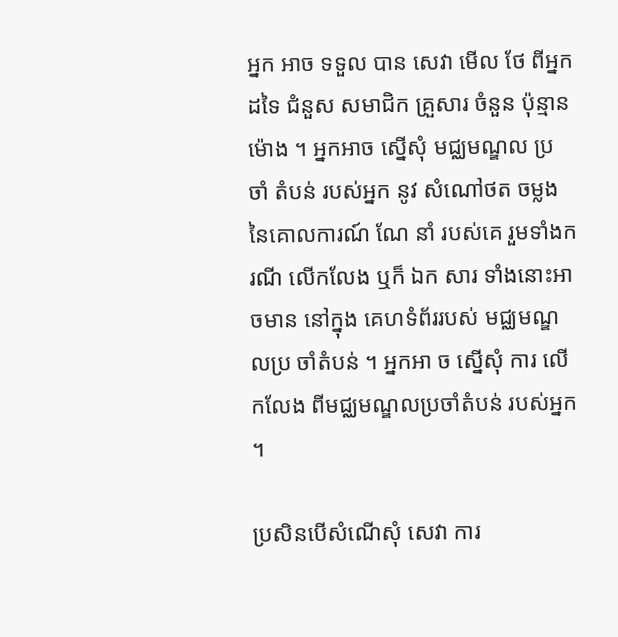អ្នក អាច ទទួល បាន សេវា មើល ថែ ពីអ្នក ដទៃ ជំនួស សមាជិក គ្រួសារ ចំនួន ប៉ុន្មានម៉ោង ។ អ្នកអាច ស្នើសុំ មជ្ឈមណ្ឌល ប្រ ចាំ តំបន់ របស់អ្នក នូវ សំណៅថត ចម្លង នៃគោលការណ៍ ណែ នាំ របស់គេ រួមទាំងករណី លើកលែង ឬក៏ ឯក សារ ទាំងនោះអាចមាន នៅក្នុង គេហទំព័ររបស់ មជ្ឈមណ្ឌលប្រ ចាំតំបន់ ។ អ្នកអា ច ស្នើសុំ ការ លើកលែង ពីមជ្ឈមណ្ឌលប្រចាំតំបន់ របស់អ្នក ។

ប្រសិនបើសំណើសុំ សេវា ការ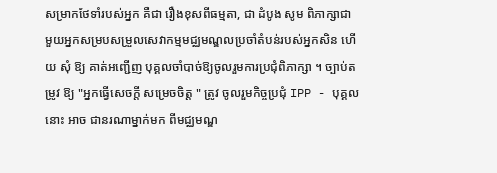សម្រាកថែទាំរបស់អ្នក គឺជា រឿងខុសពីធម្មតា, ជា ដំបូង សូម ពិភាក្សាជាមួយអ្នកសម្របសម្រួលសេវាកម្មមជ្ឈមណ្ឌលប្រចាំតំបន់របស់អ្នកសិន ហើយ សុំ ឱ្យ គាត់អញ្ជើញ បុគ្គលចាំបាច់ឱ្យចូលរួមការប្រជុំពិភាក្សា ។ ច្បាប់តម្រូវ ឱ្យ "អ្នកធ្វើសេចក្តី សម្រេចចិត្ត " ត្រូវ ចូលរួមកិច្ចប្រជុំ IPP - បុគ្គល នោះ អាច ជានរណាម្នាក់មក ពីមជ្ឈមណ្ឌ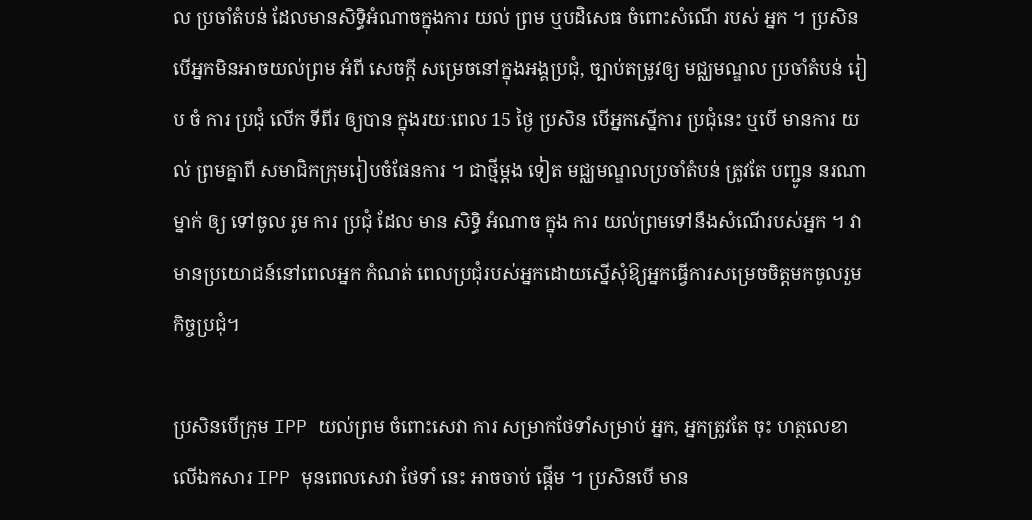ល ប្រចាំតំបន់ ដែលមានសិទ្ធិអំណាចក្នុងការ យល់ ព្រម ឬបដិសេធ ចំពោះសំណើ របស់ អ្នក ។ ប្រសិនបើអ្នកមិនអាចយល់ព្រម អំពី សេចក្តី សម្រេចនៅក្នុងអង្គប្រជុំ, ច្បាប់តម្រូវឲ្យ មជ្ឈមណ្ឌល ប្រចាំតំបន់ រៀប ចំ ការ ប្រជុំ លើក ទីពីរ ឲ្យបាន ក្នុងរយៈពេល 15 ថ្ងៃ ប្រសិន បើអ្នកស្នើការ ប្រជុំនេះ ឬបើ មានការ យល់ ព្រមគ្នាពី សមាជិកក្រុមរៀបចំផែនការ ។ ជាថ្មីម្តង ទៀត មជ្ឈមណ្ឌលប្រចាំតំបន់ ត្រូវតែ បញ្ជូន នរណាម្នាក់ ឲ្យ ទៅចូល រូម ការ ប្រជុំ ដែល មាន សិទ្ធិ អំណាច ក្នុង ការ យល់ព្រមទៅនឹងសំណើរបស់អ្នក ។ វាមានប្រយោជន៍នៅពេលអ្នក កំណត់ ពេលប្រជុំរបស់អ្នកដោយស្នើសុំឱ្យអ្នកធ្វើការសម្រេចចិត្តមកចូលរួមកិច្ចប្រជុំ។

ប្រសិនបើក្រុម IPP យល់ព្រម ចំពោះសេវា ការ សម្រាកថែទាំសម្រាប់ អ្នក, អ្នកត្រូវតែ ចុះ ហត្ថលេខាលើឯកសារ IPP មុនពេលសេវា ថែទាំ នេះ អាចចាប់ ផ្តើម ។ ប្រសិនបើ មាន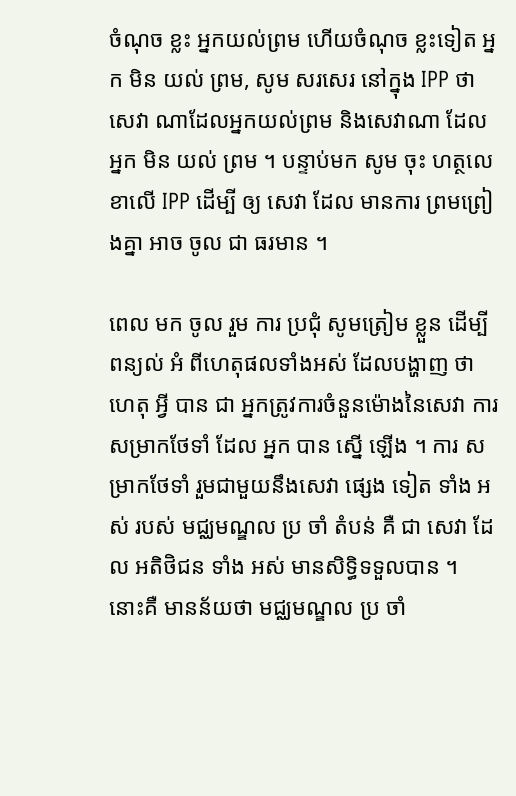ចំណុច ខ្លះ អ្នកយល់ព្រម ហើយចំណុច ខ្លះទៀត អ្នក មិន យល់ ព្រម, សូម សរសេរ នៅក្នុង IPP ថា សេវា ណាដែលអ្នកយល់ព្រម និងសេវាណា ដែល អ្នក មិន យល់ ព្រម ។ បន្ទាប់មក សូម ចុះ ហត្ថលេខាលើ IPP ដើម្បី ឲ្យ សេវា ដែល មានការ ព្រមព្រៀងគ្នា អាច ចូល ជា ធរមាន ។

ពេល មក ចូល រួម ការ ប្រជុំ សូមត្រៀម ខ្លួន ដើម្បីពន្យល់ អំ ពីហេតុផលទាំងអស់ ដែលបង្ហាញ ថា ហេតុ អ្វី បាន ជា អ្នកត្រូវការចំនួនម៉ោងនៃសេវា ការ សម្រាកថែទាំ ដែល អ្នក បាន ស្នើ ឡើង ។ ការ សម្រាកថែទាំ រួមជាមួយនឹងសេវា ផ្សេង ទៀត ទាំង អស់ របស់ មជ្ឈមណ្ឌល ប្រ ចាំ តំបន់ គឺ ជា សេវា ដែល អតិថិជន ទាំង អស់ មានសិទ្ធិទទួលបាន ។ នោះគឺ មានន័យថា មជ្ឈមណ្ឌល ប្រ ចាំ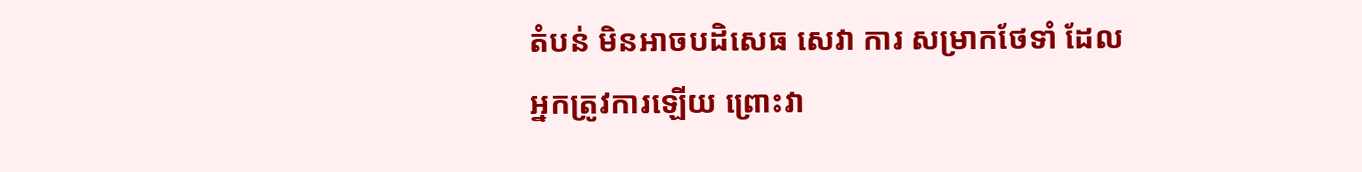តំបន់ មិនអាចបដិសេធ សេវា ការ សម្រាកថែទាំ ដែលអ្នកត្រូវការឡើយ ព្រោះវា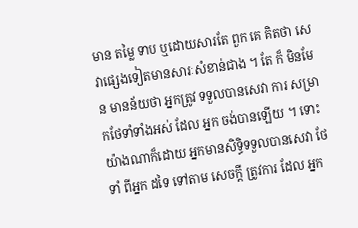មាន តម្លៃ ទាប ឬដោយសារតែ ពួក គេ គិតថា សេវាផ្សេងទៀតមានសារៈសំខាន់ជាង ។ តែ ក៏ មិនមែន មានន័យថា អ្នកត្រូវ ទទួលបានសេវា ការ សម្រាកថែទាំទាំងអស់ ដែល អ្នក ចង់បានឡើយ ។ ទោះយ៉ាងណាក៏ដោយ អ្នកមានសិទ្ធិទទួលបានសេវា ថែទាំ ពីអ្នក ដទៃ ទៅតាម សេចក្តី ត្រូវការ ដែល អ្នក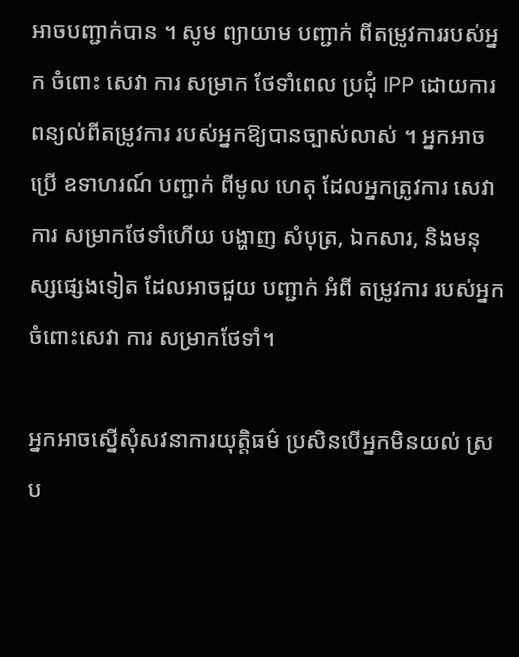អាចបញ្ជាក់បាន ។ សូម ព្យាយាម បញ្ជាក់ ពីតម្រូវការរបស់អ្នក ចំពោះ សេវា ការ សម្រាក ថែទាំពេល ប្រជុំ IPP ដោយការ ពន្យល់ពីតម្រូវការ របស់អ្នកឱ្យបានច្បាស់លាស់ ។ អ្នកអាចប្រើ ឧទាហរណ៍ បញ្ជាក់ ពីមូល ហេតុ ដែលអ្នកត្រូវការ សេវា ការ សម្រាកថែទាំហើយ បង្ហាញ សំបុត្រ, ឯកសារ, និងមនុស្សផ្សេងទៀត ដែលអាចជួយ បញ្ជាក់ អំពី តម្រូវការ របស់អ្នក ចំពោះសេវា ការ សម្រាកថែទាំ។

អ្នកអាចស្នើសុំសវនាការយុត្តិធម៌ ប្រសិនបើអ្នកមិនយល់ ស្រប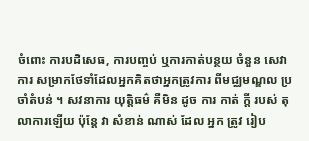ចំពោះ ការបដិសេធ, ការបញ្ចប់ ឬការកាត់បន្ថយ ចំនួន សេវា ការ សម្រាកថែទាំដែលអ្នកគិតថាអ្នកត្រូវការ ពីមជ្ឈមណ្ឌល ប្រចាំតំបន់ ។ សវនាការ យុត្តិធម៌ គឺមិន ដូច ការ កាត់ ក្តី របស់ តុលាការឡើយ ប៉ុន្តែ វា សំខាន់ ណាស់ ដែល អ្នក ត្រូវ រៀប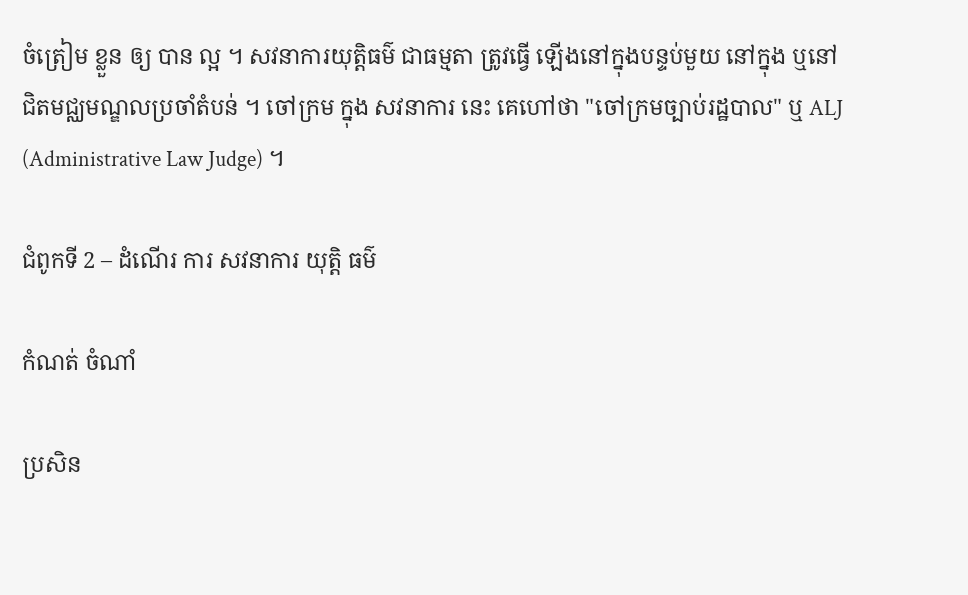ចំត្រៀម ខ្លួន ឲ្យ បាន ល្អ ។ សវនាការយុត្តិធម៌ ជាធម្មតា ត្រូវធ្វើ ឡើងនៅក្នុងបន្ទប់មួយ នៅក្នុង ឬនៅជិតមជ្ឈមណ្ឌលប្រចាំតំបន់ ។ ចៅក្រម ក្នុង សវនាការ នេះ គេហៅថា "ចៅក្រមច្បាប់រដ្ឋបាល" ឬ ALJ (Administrative Law Judge) ។

ជំពូកទី 2 – ដំណើរ ការ សវនាការ យុត្តិ ធម៌

កំណត់ ចំណាំ

ប្រសិន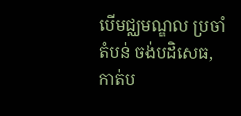បើមជ្ឈមណ្ឌល ប្រចាំ តំបន់ ចង់បដិសេធ, កាត់ប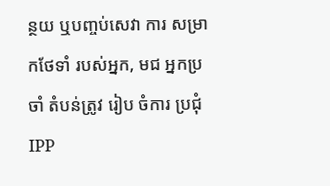ន្ថយ ឬបញ្ចប់សេវា ការ សម្រាកថែទាំ របស់អ្នក, មជ អ្នកប្រចាំ តំបន់ត្រូវ រៀប ចំការ ប្រជុំ IPP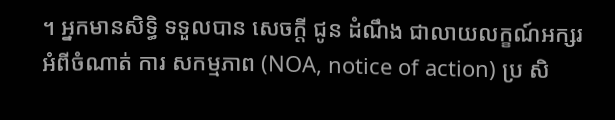។ អ្នកមានសិទ្ធិ ទទួលបាន សេចក្តី ជូន ដំណឹង ជាលាយលក្ខណ៍អក្សរ អំពីចំណាត់ ការ សកម្មភាព (NOA, notice of action) ប្រ សិ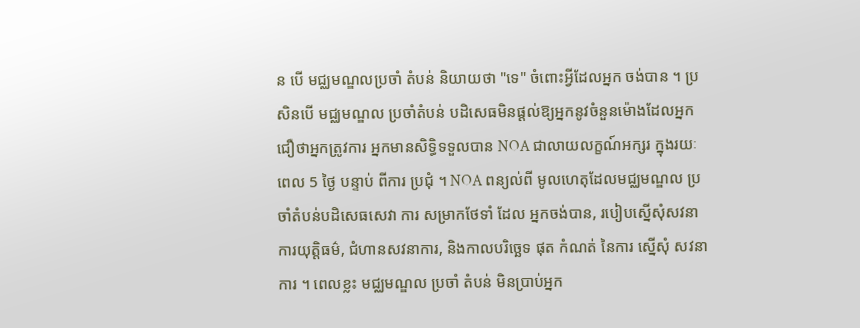ន បើ មជ្ឈមណ្ឌលប្រចាំ តំបន់ និយាយថា "ទេ" ចំពោះអ្វីដែលអ្នក ចង់បាន ។ ប្រសិនបើ មជ្ឈមណ្ឌល ប្រចាំតំបន់ បដិសេធមិនផ្តល់ឱ្យអ្នកនូវចំនួនម៉ោងដែលអ្នក ជឿថាអ្នកត្រូវការ អ្នកមានសិទ្ធិទទួលបាន NOA ជាលាយលក្ខណ៍អក្សរ ក្នុងរយៈពេល 5 ថ្ងៃ បន្ទាប់ ពីការ ប្រជុំ ។ NOA ពន្យល់ពី មូលហេតុដែលមជ្ឈមណ្ឌល ប្រចាំតំបន់បដិសេធសេវា ការ សម្រាកថែទាំ ដែល អ្នកចង់បាន, របៀបស្នើសុំសវនាការយុត្តិធម៌, ជំហានសវនាការ, និងកាលបរិច្ឆេទ ផុត កំណត់ នៃការ ស្នើសុំ សវនាការ ។ ពេលខ្លះ មជ្ឈមណ្ឌល ប្រចាំ តំបន់ មិនប្រាប់អ្នក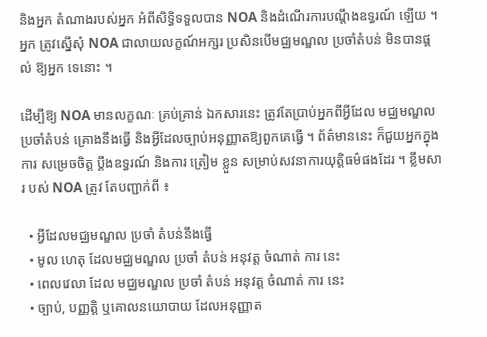និងអ្នក តំណាងរបស់អ្នក អំពីសិទ្ធិទទួលបាន NOA និងដំណើរការបណ្តឹងឧទ្ធរណ៍ ឡើយ ។ អ្នក ត្រូវស្នើសុំ NOA ជាលាយលក្ខណ៍អក្សរ ប្រសិនបើមជ្ឈមណ្ឌល ប្រចាំតំបន់ មិនបានផ្តល់ ឱ្យអ្នក ទេនោះ ។

ដើម្បីឱ្យ NOA មានលក្ខណៈ គ្រប់គ្រាន់ ឯកសារនេះ ត្រូវតែប្រាប់អ្នកពីអ្វីដែល មជ្ឈមណ្ឌល ប្រចាំតំបន់ គ្រោងនឹងធ្វើ និងអ្វីដែលច្បាប់អនុញ្ញាតឱ្យពួកគេធ្វើ ។ ព័ត៌មាននេះ ក៏ជួយអ្នកក្នុង ការ សម្រេចចិត្ត ប្តឹងឧទ្ធរណ៍ និងការ ត្រៀម ខ្លួន សម្រាប់សវនាការយុត្តិធម៌ផងដែរ ។ ខ្លឹមសារ បស់ NOA ត្រូវ តែបញ្ជាក់ពី ៖

  • អ្វីដែលមជ្ឈមណ្ឌល ប្រចាំ តំបន់នឹងធ្វើ
  • មូល ហេតុ ដែលមជ្ឈមណ្ឌល ប្រចាំ តំបន់ អនុវត្ត ចំណាត់ ការ នេះ
  • ពេលវេលា ដែល មជ្ឈមណ្ឌល ប្រចាំ តំបន់ អនុវត្ត ចំណាត់ ការ នេះ
  • ច្បាប់, បញ្ញត្តិ ឬគោលនយោបាយ ដែលអនុញ្ញាត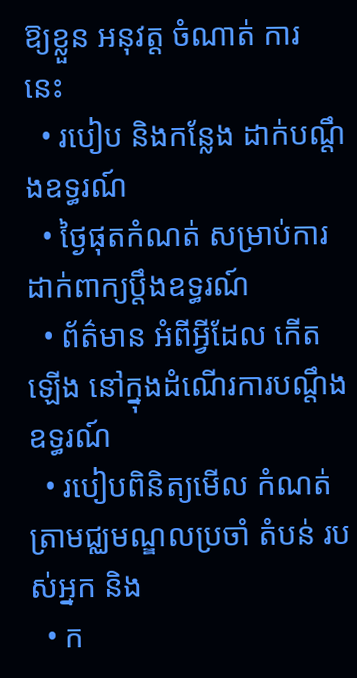ឱ្យខ្លួន អនុវត្ត ចំណាត់ ការ នេះ
  • របៀប និងកន្លែង ដាក់បណ្តឹងឧទ្ធរណ៍
  • ថ្ងៃផុតកំណត់ សម្រាប់ការដាក់ពាក្យប្តឹងឧទ្ធរណ៍
  • ព័ត៌មាន អំពីអ្វីដែល កើតឡើង នៅក្នុងដំណើរការបណ្តឹងឧទ្ធរណ៍
  • របៀបពិនិត្យមើល កំណត់ត្រាមជ្ឈមណ្ឌលប្រចាំ តំបន់ របស់អ្នក និង
  • ក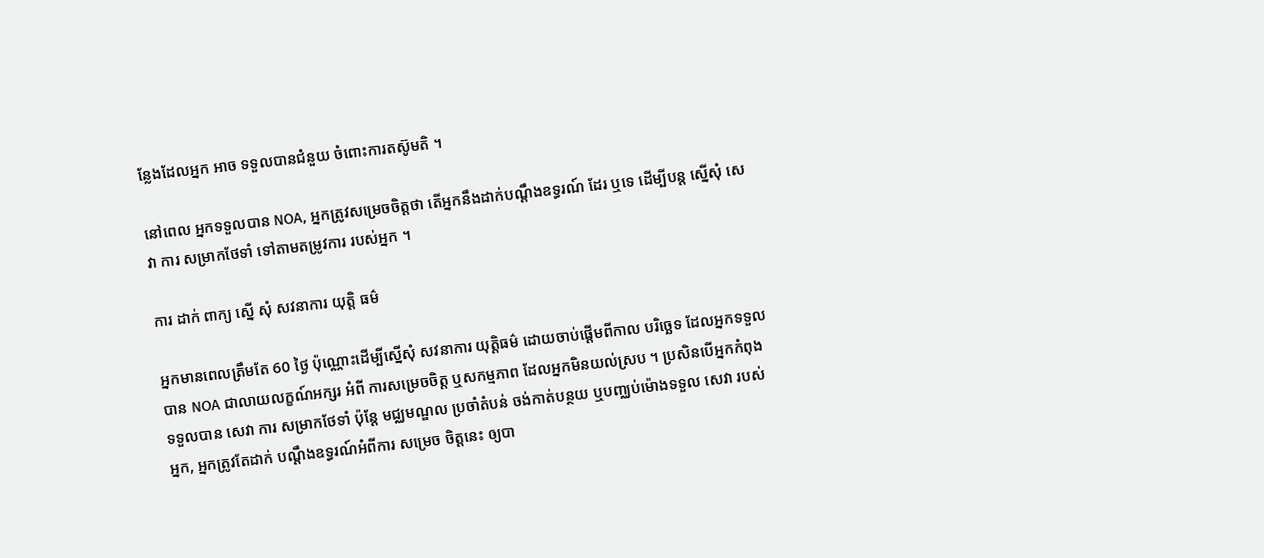ន្លែងដែលអ្នក អាច ទទួលបានជំនួយ ចំពោះការតស៊ូមតិ ។

នៅពេល អ្នកទទួលបាន NOA, អ្នកត្រូវសម្រេចចិត្តថា តើអ្នកនឹងដាក់បណ្តឹងឧទ្ធរណ៍ ដែរ ឬទេ ដើម្បីបន្ត ស្នើសុំ សេវា ការ សម្រាកថែទាំ ទៅតាមតម្រូវការ របស់អ្នក ។

ការ ដាក់ ពាក្យ ស្នើ សុំ សវនាការ យុត្តិ ធម៌

អ្នកមានពេលត្រឹមតែ 60 ថ្ងៃ ប៉ុណ្ណោះដើម្បីស្នើសុំ សវនាការ យុត្តិធម៌ ដោយចាប់ផ្តើមពីកាល បរិច្ឆេទ ដែលអ្នកទទួលបាន NOA ជាលាយលក្ខណ៍អក្សរ អំពី ការសម្រេចចិត្ត ឬសកម្មភាព ដែលអ្នកមិនយល់ស្រប ។ ប្រសិនបើអ្នកកំពុងទទួលបាន សេវា ការ សម្រាកថែទាំ ប៉ុន្តែ មជ្ឈមណ្ឌល ប្រចាំតំបន់ ចង់កាត់បន្ថយ ឬបញ្ឈប់ម៉ោងទទួល សេវា របស់អ្នក, អ្នកត្រូវតែដាក់ បណ្តឹងឧទ្ធរណ៍អំពីការ សម្រេច ចិត្តនេះ ឲ្យបា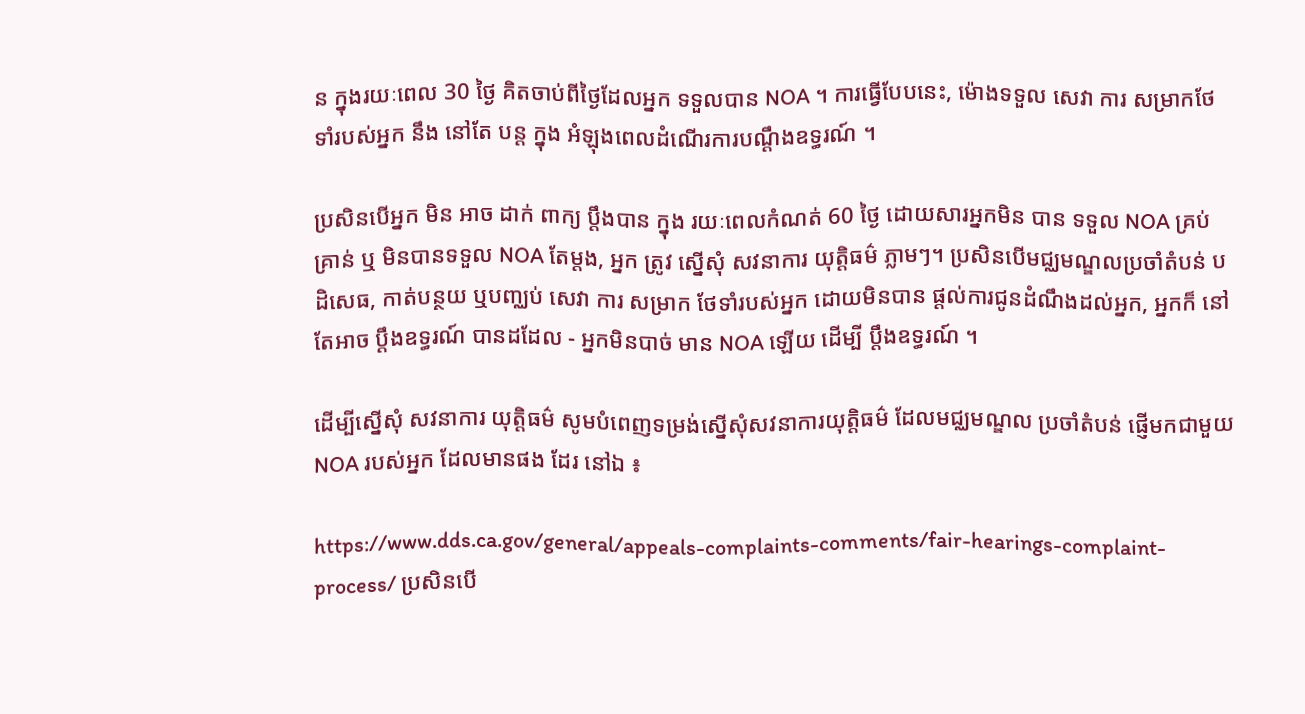ន ក្នុងរយៈពេល 30 ថ្ងៃ គិតចាប់ពីថ្ងៃដែលអ្នក ទទួលបាន NOA ។ ការធ្វើបែបនេះ, ម៉ោងទទួល សេវា ការ សម្រាកថែទាំរបស់អ្នក នឹង នៅតែ បន្ត ក្នុង អំឡុងពេលដំណើរការបណ្តឹងឧទ្ធរណ៍ ។

ប្រសិនបើអ្នក មិន អាច ដាក់ ពាក្យ ប្តឹងបាន ក្នុង រយៈពេលកំណត់ 60 ថ្ងៃ ដោយសារអ្នកមិន បាន ទទួល NOA គ្រប់គ្រាន់ ឬ មិនបានទទួល NOA តែម្តង, អ្នក ត្រូវ ស្នើសុំ សវនាការ យុត្តិធម៌ ភ្លាមៗ។ ប្រសិនបើមជ្ឈមណ្ឌលប្រចាំតំបន់ បដិសេធ, កាត់បន្ថយ ឬបញ្ឈប់ សេវា ការ សម្រាក ថែទាំរបស់អ្នក ដោយមិនបាន ផ្តល់ការជូនដំណឹងដល់អ្នក, អ្នកក៏ នៅ តែអាច ប្តឹងឧទ្ធរណ៍ បានដដែល - អ្នកមិនបាច់ មាន NOA ឡើយ ដើម្បី ប្តឹងឧទ្ធរណ៍ ។

ដើម្បីស្នើសុំ សវនាការ យុត្តិធម៌ សូមបំពេញទម្រង់ស្នើសុំសវនាការយុត្តិធម៌ ដែលមជ្ឈមណ្ឌល ប្រចាំតំបន់ ផ្ញើមកជាមួយ NOA របស់អ្នក ដែលមានផង ដែរ នៅឯ ៖

https://www.dds.ca.gov/general/appeals-complaints-comments/fair-hearings-complaint-process/ ប្រសិនបើ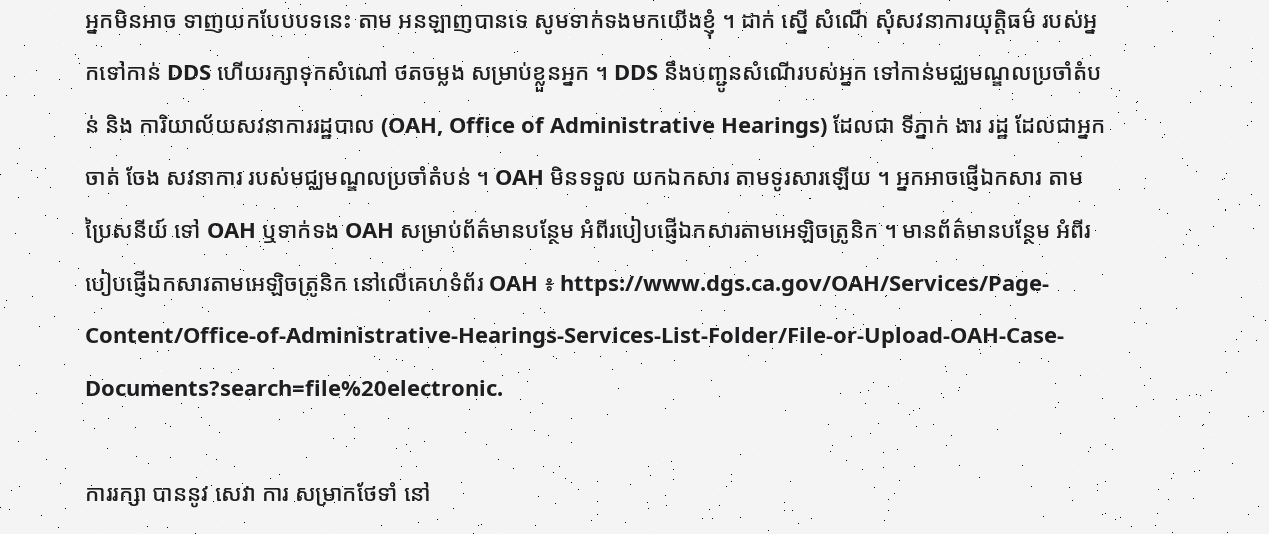អ្នកមិនអាច ទាញយកបែបបទនេះ តាម អនឡាញបានទេ សូមទាក់ទងមកយើងខ្ញុំ ។ ដាក់ ស្នើ សំណើ សុំសវនាការយុត្តិធម៌ របស់អ្នកទៅកាន់ DDS ហើយរក្សាទុកសំណៅ ថតចម្លង សម្រាប់ខ្លួនអ្នក ។ DDS នឹងបញ្ជូនសំណើរបស់អ្នក ទៅកាន់មជ្ឈមណ្ឌលប្រចាំតំបន់ និង ការិយាល័យសវនាការរដ្ឋបាល (OAH, Office of Administrative Hearings) ដែលជា ទីភ្នាក់ ងារ រដ្ឋ ដែលជាអ្នក ចាត់ ចែង សវនាការ របស់មជ្ឈមណ្ឌលប្រចាំតំបន់ ។ OAH មិនទទួល យកឯកសារ តាមទូរសារឡើយ ។ អ្នកអាចផ្ញើឯកសារ តាមប្រៃសនីយ៍ ទៅ OAH ឬទាក់ទង OAH សម្រាប់ព័ត៌មានបន្ថែម អំពីរបៀបផ្ញើឯកសារតាមអេឡិចត្រូនិក ។ មានព័ត៌មានបន្ថែម អំពីរបៀបផ្ញើឯកសារតាមអេឡិចត្រូនិក នៅលើគេហទំព័រ OAH ៖ https://www.dgs.ca.gov/OAH/Services/Page-Content/Office-of-Administrative-Hearings-Services-List-Folder/File-or-Upload-OAH-Case-Documents?search=file%20electronic.

ការរក្សា បាននូវ សេវា ការ សម្រាកថែទាំ នៅ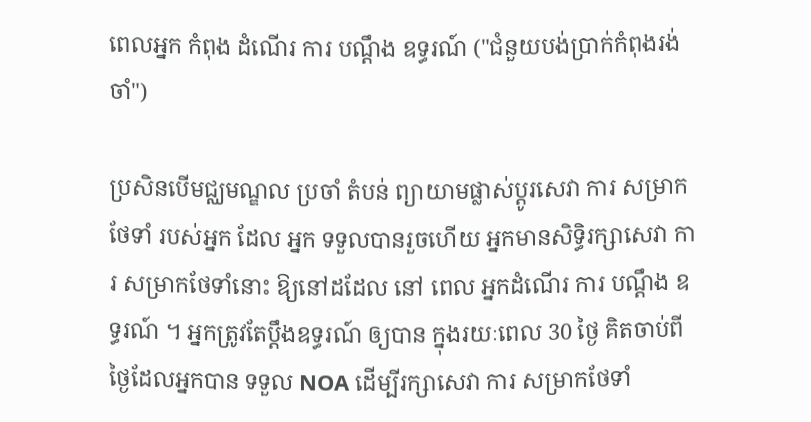ពេលអ្នក កំពុង ដំណើរ ការ បណ្តឹង ឧទ្ធរណ៍ ("ជំនួយបង់ប្រាក់កំពុងរង់ចាំ")

ប្រសិនបើមជ្ឈមណ្ឌល ប្រចាំ តំបន់ ព្យាយាមផ្លាស់ប្តូរសេវា ការ សម្រាកថែទាំ របស់អ្នក ដែល អ្នក ទទួលបានរួចហើយ អ្នកមានសិទ្ធិរក្សាសេវា ការ សម្រាកថែទាំនោះ ឱ្យនៅដដែល នៅ ពេល អ្នកដំណើរ ការ បណ្តឹង ឧទ្ធរណ៍ ។ អ្នកត្រូវតែប្តឹងឧទ្ធរណ៍ ឲ្យបាន ក្នុងរយៈពេល 30 ថ្ងៃ គិតចាប់ពីថ្ងៃដែលអ្នកបាន ទទួល NOA ដើម្បីរក្សាសេវា ការ សម្រាកថែទាំ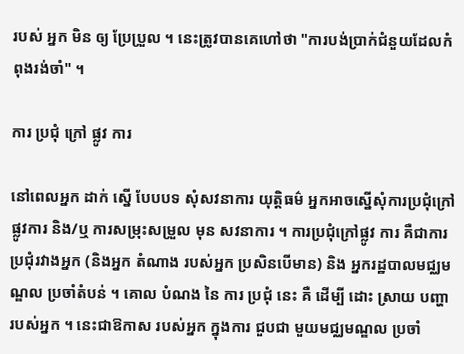របស់ អ្នក មិន ឲ្យ ប្រែប្រួល ។ នេះត្រូវបានគេហៅថា "ការបង់ប្រាក់ជំនួយដែលកំពុងរង់ចាំ" ។

ការ ប្រជុំ ក្រៅ ផ្លូវ ការ

នៅពេលអ្នក ដាក់ ស្នើ បែបបទ សុំសវនាការ យុត្តិធម៌ អ្នកអាចស្នើសុំការប្រជុំក្រៅផ្លូវការ និង/ឬ ការសម្រុះសម្រួល មុន សវនាការ ។ ការប្រជុំក្រៅផ្លូវ ការ គឺជាការប្រជុំរវាងអ្នក (និងអ្នក តំណាង របស់អ្នក ប្រសិនបើមាន) និង អ្នករដ្ឋបាលមជ្ឈមណ្ឌល ប្រចាំតំបន់ ។ គោល បំណង នៃ ការ ប្រជុំ នេះ គឺ ដើម្បី ដោះ ស្រាយ បញ្ហា របស់អ្នក ។ នេះជាឱកាស របស់អ្នក ក្នុងការ ជួបជា មួយមជ្ឈមណ្ឌល ប្រចាំ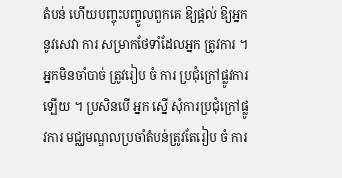តំបន់ ហើយបញ្ចុះបញ្ចូលពួកគេ ឱ្យផ្តល់ ឱ្យអ្នកនូវសេវា ការ សម្រាកថែទាំដែលអ្នក ត្រូវការ ។ អ្នកមិនចាំបាច់ ត្រូវរៀប ចំ ការ ប្រជុំក្រៅផ្លូវការ ឡើយ ។ ប្រសិនបើ អ្នក ស្នើ សុំការប្រជុំក្រៅផ្លូវការ មជ្ឈមណ្ឌលប្រចាំតំបន់ត្រូវតែរៀប ចំ ការ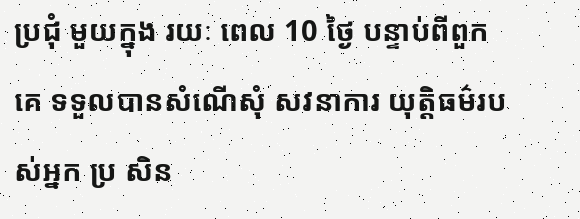ប្រជុំ មួយក្នុង រយៈ ពេល 10 ថ្ងៃ បន្ទាប់ពីពួក គេ ទទួលបានសំណើសុំ សវនាការ យុត្តិធម៌របស់អ្នក ប្រ សិន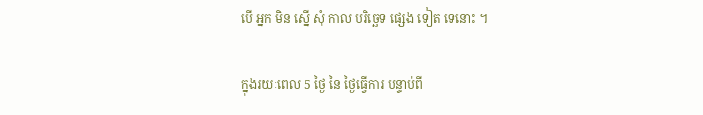បើ អ្នក មិន ស្នើ សុំ កាល បរិច្ឆេទ ផ្សេង ទៀត ទេនោះ ។

ក្នុងរយៈពេល 5 ថ្ងៃ នៃ ថ្ងៃធ្វើការ បន្ទាប់ពី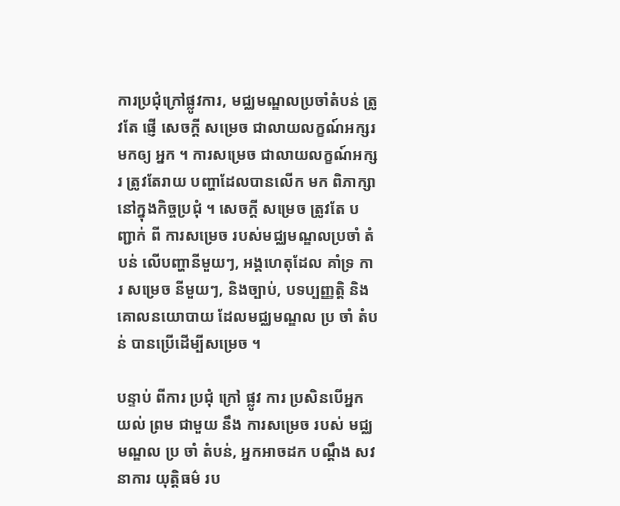ការប្រជុំក្រៅផ្លូវការ, មជ្ឈមណ្ឌលប្រចាំតំបន់ ត្រូវតែ ផ្ញើ សេចក្តី សម្រេច ជាលាយលក្ខណ៍អក្សរមកឲ្យ អ្នក ។ ការសម្រេច ជាលាយលក្ខណ៍អក្សរ ត្រូវតែរាយ បញ្ហាដែលបានលើក មក ពិភាក្សានៅក្នុងកិច្ចប្រជុំ ។ សេចក្តី សម្រេច ត្រូវតែ បញ្ជាក់ ពី ការសម្រេច របស់មជ្ឈមណ្ឌលប្រចាំ តំបន់ លើបញ្ហានីមួយៗ, អង្គហេតុដែល គាំទ្រ ការ សម្រេច នីមួយៗ, និងច្បាប់, បទប្បញ្ញត្តិ និងគោលនយោបាយ ដែលមជ្ឈមណ្ឌល ប្រ ចាំ តំបន់ បានប្រើដើម្បីសម្រេច ។

បន្ទាប់ ពីការ ប្រជុំ ក្រៅ ផ្លូវ ការ ប្រសិនបើអ្នក យល់ ព្រម ជាមួយ នឹង ការសម្រេច របស់ មជ្ឈមណ្ឌល ប្រ ចាំ តំបន់, អ្នកអាចដក បណ្តឹង សវនាការ យុត្តិធម៌ រប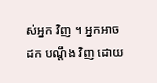ស់អ្នក វិញ ។ អ្នកអាច ដក បណ្តឹង វិញ ដោយ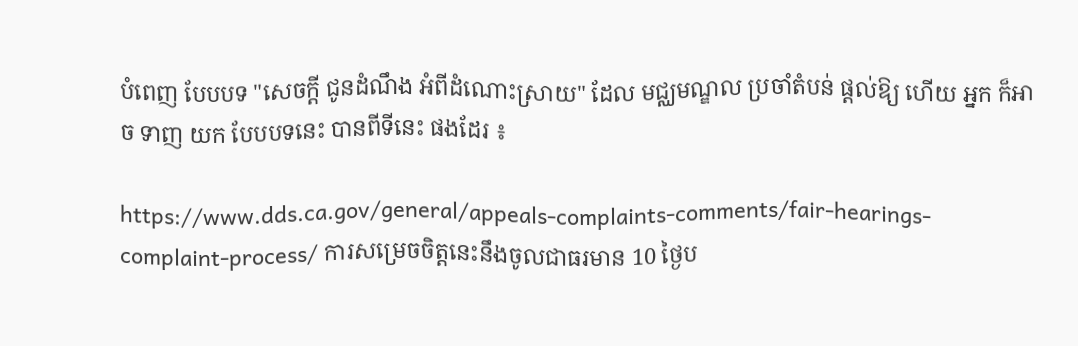បំពេញ បែបបទ "សេចក្តី ជូនដំណឹង អំពីដំណោះស្រាយ" ដែល មជ្ឈមណ្ឌល ប្រចាំតំបន់ ផ្តល់ឱ្យ ហើយ អ្នក ក៏អាច ទាញ យក បែបបទនេះ បានពីទីនេះ ផងដែរ ៖

https://www.dds.ca.gov/general/appeals-complaints-comments/fair-hearings-complaint-process/ ការសម្រេចចិត្តនេះនឹងចូលជាធរមាន 10 ថ្ងៃប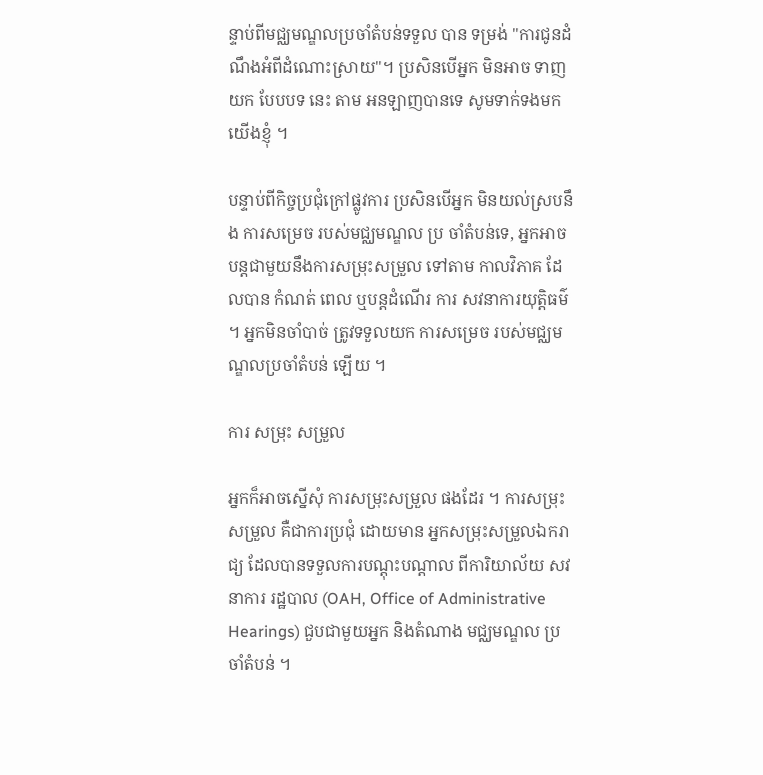ន្ទាប់ពីមជ្ឈមណ្ឌលប្រចាំតំបន់ទទួល បាន ទម្រង់ "ការជូនដំណឹងអំពីដំណោះស្រាយ"។ ប្រសិនបើអ្នក មិនអាច ទាញ យក បែបបទ នេះ តាម អនឡាញបានទេ សូមទាក់ទងមកយើងខ្ញុំ ។

បន្ទាប់ពីកិច្ចប្រជុំក្រៅផ្លូវការ ប្រសិនបើអ្នក មិនយល់ស្របនឹង ការសម្រេច របស់មជ្ឈមណ្ឌល ប្រ ចាំតំបន់ទេ, អ្នកអាចបន្តជាមួយនឹងការសម្រុះសម្រួល ទៅតាម កាលវិភាគ ដែលបាន កំណត់ ពេល ឬបន្តដំណើរ ការ សវនាការយុត្តិធម៌ ។ អ្នកមិនចាំបាច់ ត្រូវទទួលយក ការសម្រេច របស់មជ្ឈមណ្ឌលប្រចាំតំបន់ ឡើយ ។

ការ សម្រុះ សម្រួល

អ្នកក៏អាចស្នើសុំ ការសម្រុះសម្រួល ផងដែរ ។ ការសម្រុះសម្រួល គឺជាការប្រជុំ ដោយមាន អ្នកសម្រុះសម្រួលឯករាជ្យ ដែលបានទទួលការបណ្តុះបណ្តាល ពីការិយាល័យ សវនាការ រដ្ឋបាល (OAH, Office of Administrative Hearings) ជួបជាមួយអ្នក និងតំណាង មជ្ឈមណ្ឌល ប្រចាំតំបន់ ។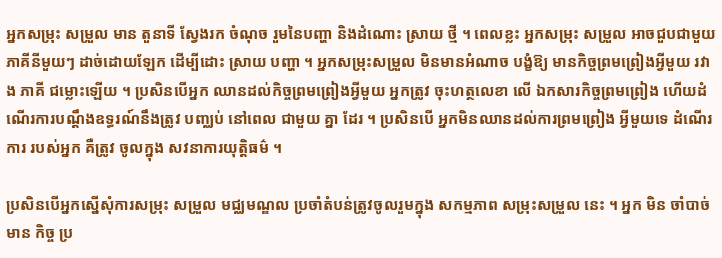អ្នកសម្រុះ សម្រួល មាន តួនាទី ស្វែងរក ចំណុច រួមនៃបញ្ហា និងដំណោះ ស្រាយ ថ្មី ។ ពេលខ្លះ អ្នកសម្រុះ សម្រួល អាចជួបជាមួយភាគីនីមួយៗ ដាច់ដោយឡែក ដើម្បីដោះ ស្រាយ បញ្ហា ។ អ្នកសម្រុះសម្រួល មិនមានអំណាច បង្ខំឱ្យ មានកិច្ចព្រមព្រៀងអ្វីមួយ រវាង ភាគី ជម្លោះឡើយ ។ ប្រសិនបើអ្នក ឈានដល់កិច្ចព្រមព្រៀងអ្វីមួយ អ្នកត្រូវ ចុះហត្ថលេខា លើ ឯកសារកិច្ចព្រមព្រៀង ហើយដំណើរការបណ្តឹងឧទ្ធរណ៍នឹងត្រូវ បញ្ឈប់ នៅពេល ជាមួយ គ្នា ដែរ ។ ប្រសិនបើ អ្នកមិនឈានដល់ការព្រមព្រៀង អ្វីមួយទេ ដំណើរ ការ របស់អ្នក គឺត្រូវ ចូលក្នុង សវនាការយុត្តិធម៌ ។

ប្រសិនបើអ្នកស្នើសុំការសម្រុះ សម្រួល មជ្ឈមណ្ឌល ប្រចាំតំបន់ត្រូវចូលរួមក្នុង សកម្មភាព សម្រុះសម្រួល នេះ ។ អ្នក មិន ចាំបាច់ មាន កិច្ច ប្រ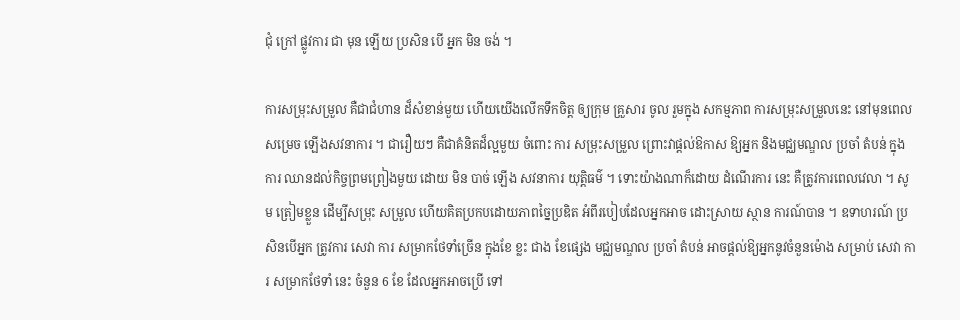ជុំ ក្រៅ ផ្លូវការ ជា មុន ឡើយ ប្រសិន បើ អ្នក មិន ចង់ ។

ការសម្រុះសម្រួល គឺជាជំហាន ដ៏សំខាន់មួយ ហើយយើងលើកទឹកចិត្ត ឲ្យក្រុម គ្រួសារ ចូល រួមក្នុង សកម្មភាព ការសម្រុះសម្រួលនេះ នៅមុនពេលសម្រេច ឡើងសវនាការ ។ ជារឿយៗ គឺជាគំនិតដ៏ល្អមួយ ចំពោះ ការ សម្រុះសម្រួល ព្រោះវាផ្តល់ឱកាស ឱ្យអ្នក និងមជ្ឈមណ្ឌល ប្រចាំ តំបន់ ក្នុង ការ ឈានដល់កិច្ចព្រមព្រៀងមួយ ដោយ មិន បាច់ ឡើង សវនាការ យុត្តិធម៌ ។ ទោះយ៉ាងណាក៏ដោយ ដំណើរការ នេះ គឺត្រូវការពេលវេលា ។ សូម ត្រៀមខ្លួន ដើម្បីសម្រុះ សម្រួល ហើយគិតប្រកបដោយភាពច្នៃប្រឌិត អំពីរបៀបដែលអ្នកអាច ដោះស្រាយ ស្ថាន ការណ៍បាន ។ ឧទាហរណ៍ ប្រសិនបើអ្នក ត្រូវការ សេវា ការ សម្រាកថែទាំច្រើន ក្នុងខែ ខ្លះ ជាង ខែផ្សេង មជ្ឈមណ្ឌល ប្រចាំ តំបន់ អាចផ្តល់ឱ្យអ្នកនូវចំនួនម៉ោង សម្រាប់ សេវា ការ សម្រាកថែទាំ នេះ ចំនួន 6 ខែ ដែលអ្នកអាចប្រើ ទៅ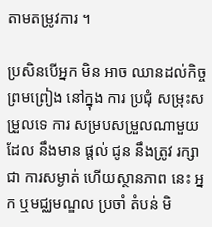តាមតម្រូវការ ។

ប្រសិនបើអ្នក មិន អាច ឈានដល់កិច្ចព្រមព្រៀង នៅក្នុង ការ ប្រជុំ សម្រុះសម្រួលទេ ការ សម្របសម្រួលណាមួយ ដែល នឹងមាន ផ្តល់ ជូន នឹងត្រូវ រក្សា ជា ការសម្ងាត់ ហើយស្ថានភាព នេះ អ្នក ឬមជ្ឈមណ្ឌល ប្រចាំ តំបន់ មិ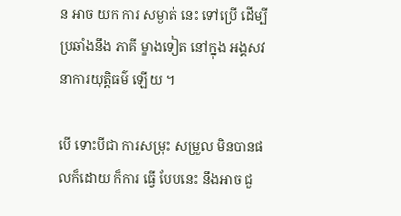ន អាច យក ការ សម្ងាត់ នេះ ទៅប្រើ ដើម្បី ប្រឆាំងនឹង ភាគី ម្ខាងទៀត នៅក្នុង អង្គសវនាការយុត្តិធម៌ ឡើយ ។

បើ ទោះបីជា ការសម្រុះ សម្រួល មិនបានផលក៏ដោយ ក៏ការ ធ្វើ បែបនេះ នឹងអាច ជួ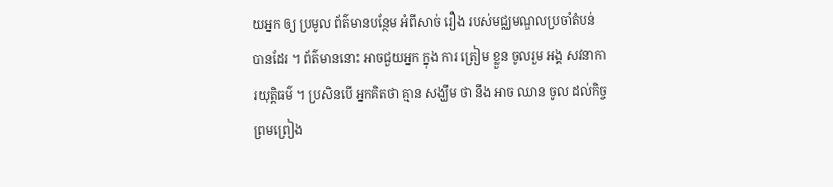យអ្នក ឲ្យ ប្រមូល ព័ត៌មានបន្ថែម អំពីសាច់ រឿង របស់មជ្ឈមណ្ឌលប្រចាំតំបន់ បានដែរ ។ ព័ត៌មាននោះ អាចជួយអ្នក ក្នុង ការ ត្រៀម ខ្លួន ចូលរួម អង្គ សវនាការយុត្តិធម៌ ។ ប្រសិនបើ អ្នកគិតថា គ្មាន សង្ឃឹម ថា នឹង អាច ឈាន ចូល ដល់កិច្ចព្រមព្រៀង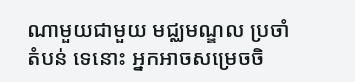ណាមួយជាមួយ មជ្ឈមណ្ឌល ប្រចាំ តំបន់ ទេនោះ អ្នកអាចសម្រេចចិ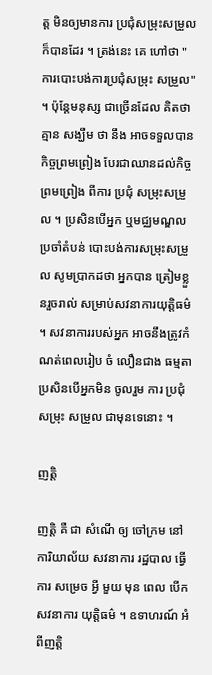ត្ត មិនឲ្យមានការ ប្រជុំសម្រុះសម្រួល ក៏បានដែរ ។ ត្រង់នេះ គេ ហៅថា "ការបោះបង់ការប្រជុំសម្រុះ សម្រួល" ។ ប៉ុន្តែមនុស្ស ជាច្រើនដែល គិតថាគ្មាន សង្ឃឹម ថា នឹង អាចទទួលបានកិច្ចព្រមព្រៀង បែរជាឈានដល់កិច្ចព្រមព្រៀង ពីការ ប្រជុំ សម្រុះសម្រួល ។ ប្រសិនបើអ្នក ឬមជ្ឈមណ្ឌល ប្រចាំតំបន់ បោះបង់ការសម្រុះសម្រួល សូមប្រាកដថា អ្នកបាន ត្រៀមខ្លួនរួចរាល់ សម្រាប់សវនាការយុត្តិធម៌ ។ សវនាការរបស់អ្នក អាចនឹងត្រូវកំណត់ពេលរៀប ចំ លឿនជាង ធម្មតា ប្រសិនបើអ្នកមិន ចូលរួម ការ ប្រជុំ សម្រុះ សម្រួល ជាមុនទេនោះ ។

ញត្តិ

ញត្តិ គឺ ជា សំណើ ឲ្យ ចៅក្រម នៅ ការិយាល័យ សវនាការ រដ្ឋបាល ធ្វើ ការ សម្រេច អ្វី មួយ មុន ពេល បើក សវនាការ យុត្តិធម៌ ។ ឧទាហរណ៍ អំពីញត្តិ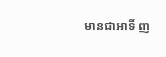មានជាអាទិ៍ ញ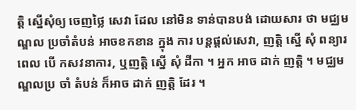ត្តិ ស្នើសុំឲ្យ ចេញថ្លៃ សេវា ដែល នៅមិន ទាន់បានបង់ ដោយសារ ថា មជ្ឈមណ្ឌល ប្រចាំតំបន់ អាចខកខាន ក្នុង ការ បន្តផ្តល់សេវា, ញត្តិ ស្នើ សុំ ពន្យារពេល បើ កសវនាការ, ឬញត្តិ ស្នើ សុំ ដីកា ។ អ្នក អាច ដាក់ ញត្តិ ។ មជ្ឈមណ្ឌលប្រ ចាំ តំបន់ ក៏អាច ដាក់ ញត្តិ ដែរ ។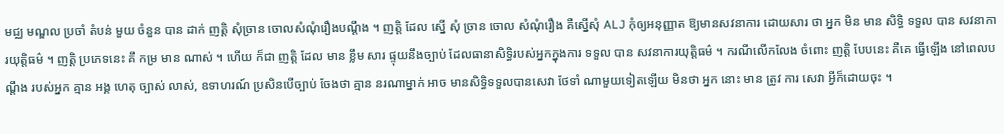មជ្ឈ មណ្ឌល ប្រចាំ តំបន់ មួយ ចំនួន បាន ដាក់ ញត្តិ សុំច្រាន ចោលសំណុំរឿងបណ្តឹង ។ ញត្តិ ដែល ស្នើ សុំ ច្រាន ចោល សំណុំរឿង គឺស្នើសុំ ALJ កុំឲ្យអនុញ្ញាត ឱ្យមានសវនាការ ដោយសារ ថា អ្នក មិន មាន សិទ្ធិ ទទួល បាន សវនាការយុត្តិធម៌ ។ ញត្តិ ប្រភេទនេះ គឹ កម្រ មាន ណាស់ ។ ហើយ ក៏ជា ញត្តិ ដែល មាន ខ្លឹម សារ ផ្ទុយនឹងច្បាប់ ដែលធានាសិទ្ធិរបស់អ្នកក្នុងការ ទទួល បាន សវនាការយុត្តិធម៌ ។ ករណីលើកលែង ចំពោះ ញត្តិ បែបនេះ គឺគេ ធ្វើឡើង នៅពេលបណ្តឹង របស់អ្នក គ្មាន អង្គ ហេតុ ច្បាស់ លាស់, ឧទាហរណ៍ ប្រសិនបើច្បាប់ ចែងថា គ្មាន នរណាម្នាក់ អាច មានសិទ្ធិទទួលបានសេវា ថែទាំ ណាមួយទៀតឡើយ មិនថា អ្នក នោះ មាន ត្រូវ ការ សេវា អ្វីក៏ដោយចុះ ។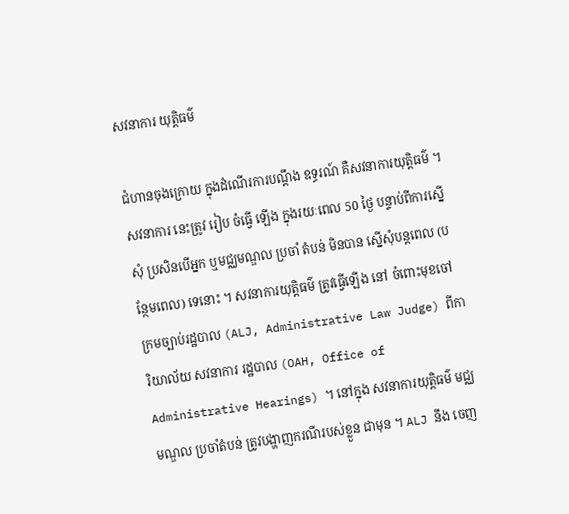សវនាការ យុត្តិធម៌

ជំហានចុងក្រោយ ក្នុងដំណើរការបណ្តឹង ឧទ្ធរណ៍ គឺសវនាការយុត្តិធម៌ ។ សវនាការ នេះត្រូវ រៀប ចំធ្វើ ឡើង ក្នុងរយៈពេល 50 ថ្ងៃ បន្ទាប់ពីការស្នើសុំ ប្រសិនបើអ្នក ឬមជ្ឈមណ្ឌល ប្រចាំ តំបន់ មិនបាន ស្នើសុំបន្តពេល (បន្ថែមពេល) ទេនោះ ។ សវនាការយុត្តិធម៌ ត្រូវធ្វើឡើង នៅ ចំពោះមុខចៅក្រមច្បាប់រដ្ឋបាល (ALJ, Administrative Law Judge) ពីការិយាល័យ សវនាការ រដ្ឋបាល (OAH, Office of Administrative Hearings) ។ នៅក្នុង សវនាការយុត្តិធម៌ មជ្ឈមណ្ឌល ប្រចាំតំបន់ ត្រូវបង្ហាញករណីរបស់ខ្លួន ជាមុន ។ ALJ នឹង ចេញ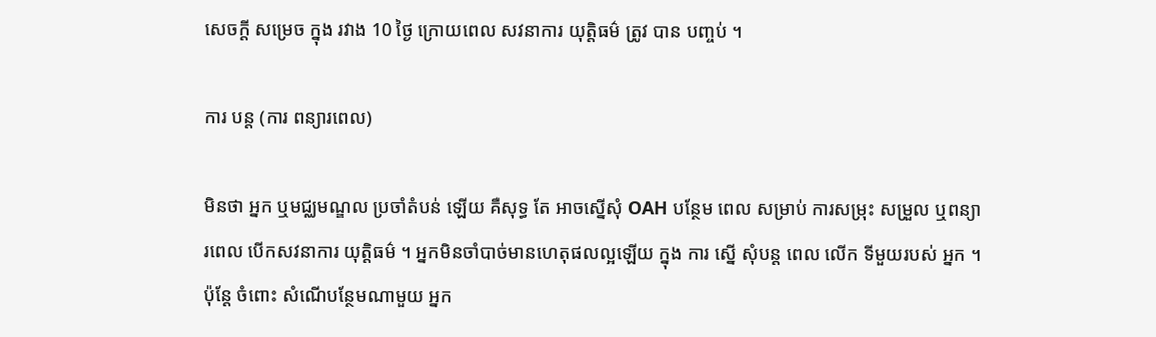សេចក្តី សម្រេច ក្នុង រវាង 10 ថ្ងៃ ក្រោយពេល សវនាការ យុត្តិធម៌ ត្រូវ បាន បញ្ចប់ ។

ការ បន្ត (ការ ពន្យារពេល)

មិនថា អ្នក ឬមជ្ឈមណ្ឌល ប្រចាំតំបន់ ឡើយ គឺសុទ្ធ តែ អាចស្នើសុំ OAH បន្ថែម ពេល សម្រាប់ ការសម្រុះ សម្រួល ឬពន្យារពេល បើកសវនាការ យុត្តិធម៌ ។ អ្នកមិនចាំបាច់មានហេតុផលល្អឡើយ ក្នុង ការ ស្នើ សុំបន្ត ពេល លើក ទីមួយរបស់ អ្នក ។ ប៉ុន្តែ ចំពោះ សំណើបន្ថែមណាមួយ អ្នក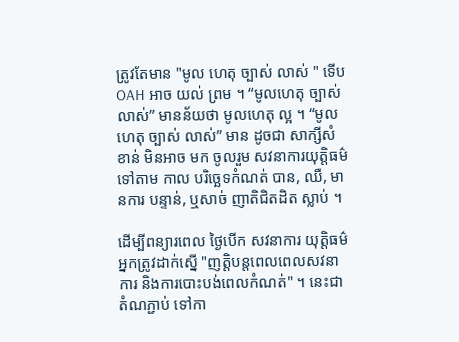ត្រូវតែមាន "មូល ហេតុ ច្បាស់ លាស់ " ទើប OAH អាច យល់ ព្រម ។ “មូលហេតុ ច្បាស់ លាស់” មានន័យថា មូលហេតុ ល្អ ។ “មូល ហេតុ ច្បាស់ លាស់” មាន ដូចជា សាក្សីសំខាន់ មិនអាច មក ចូលរួម សវនាការយុត្តិធម៌ ទៅតាម កាល បរិច្ឆេទកំណត់ បាន, ឈឺ, មានការ បន្ទាន់, ឬសាច់ ញាតិជិតដិត ស្លាប់ ។

ដើម្បីពន្យារពេល ថ្ងៃបើក សវនាការ យុត្តិធម៌ អ្នកត្រូវដាក់ស្នើ "ញត្តិបន្តពេលពេលសវនាការ និងការបោះបង់ពេលកំណត់" ។ នេះជាតំណភ្ជាប់ ទៅកា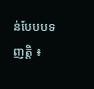ន់បែបបទ ញត្តិ ៖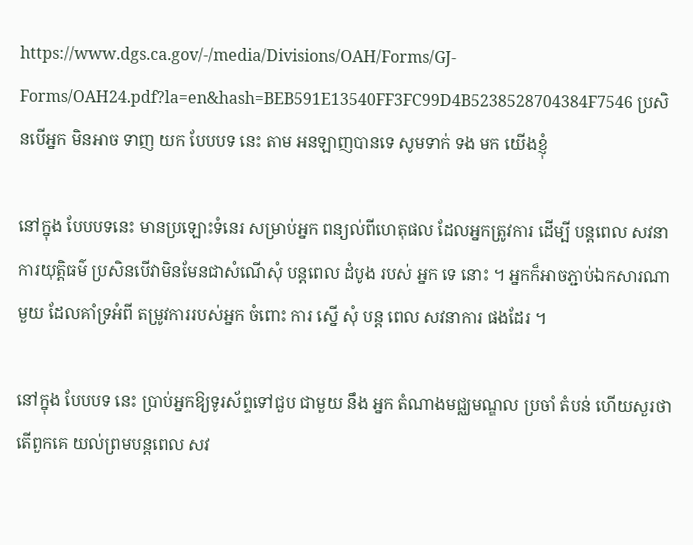https://www.dgs.ca.gov/-/media/Divisions/OAH/Forms/GJ-Forms/OAH24.pdf?la=en&hash=BEB591E13540FF3FC99D4B5238528704384F7546 ប្រសិនបើអ្នក មិនអាច ទាញ យក បែបបទ នេះ តាម អនឡាញបានទេ សូមទាក់ ទង មក យើងខ្ញុំ

នៅក្នុង បែបបទនេះ មានប្រឡោះទំនេរ សម្រាប់អ្នក ពន្យល់ពីហេតុផល ដែលអ្នកត្រូវការ ដើម្បី បន្តពេល សវនាការយុត្តិធម៌ ប្រសិនបើវាមិនមែនជាសំណើសុំ បន្តពេល ដំបូង របស់ អ្នក ទេ នោះ ។ អ្នកក៏អាចភ្ជាប់ឯកសារណាមួយ ដែលគាំទ្រអំពី តម្រូវការរបស់អ្នក ចំពោះ ការ ស្នើ សុំ បន្ត ពេល សវនាការ ផងដែរ ។

នៅក្នុង បែបបទ នេះ ប្រាប់អ្នកឱ្យទូរស័ព្ទទៅជួប ជាមួយ នឹង អ្នក តំណាងមជ្ឈមណ្ឌល ប្រចាំ តំបន់ ហើយសួរថា តើពួកគេ យល់ព្រមបន្តពេល សវ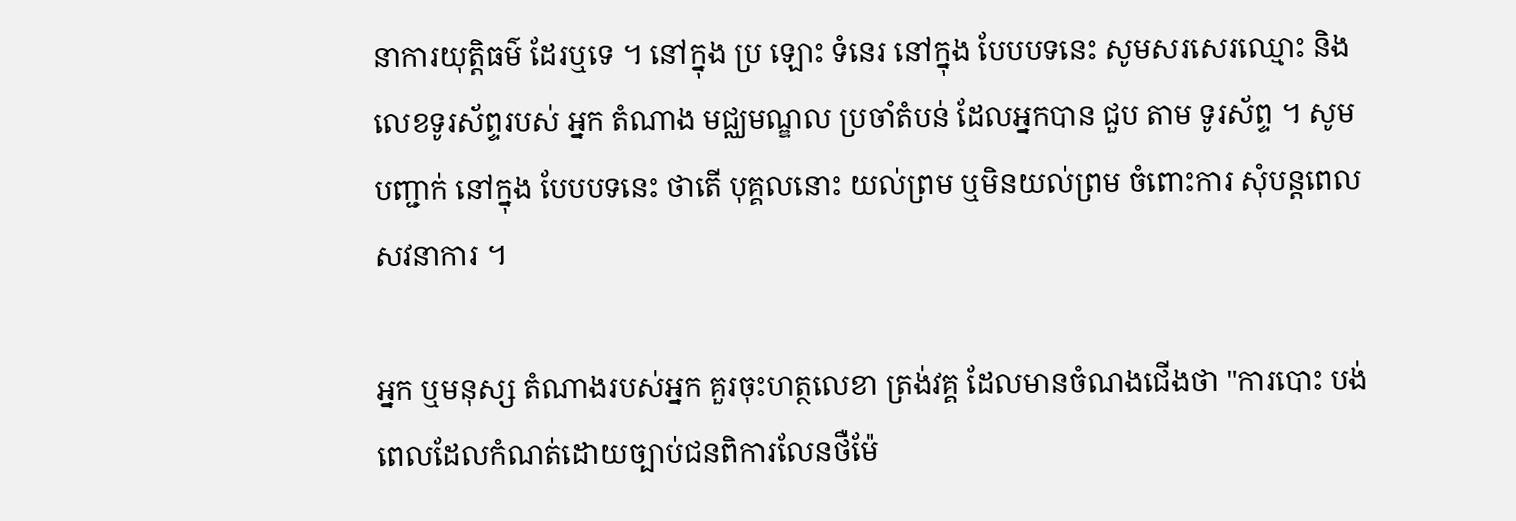នាការយុត្តិធម៌ ដែរឬទេ ។ នៅក្នុង ប្រ ឡោះ ទំនេរ នៅក្នុង បែបបទនេះ សូមសរសេរឈ្មោះ និងលេខទូរស័ព្ទរបស់ អ្នក តំណាង មជ្ឈមណ្ឌល ប្រចាំតំបន់ ដែលអ្នកបាន ជួប តាម ទូរស័ព្ទ ។ សូម បញ្ជាក់ នៅក្នុង បែបបទនេះ ថាតើ បុគ្គលនោះ យល់ព្រម ឬមិនយល់ព្រម ចំពោះការ សុំបន្តពេល សវនាការ ។

អ្នក ឬមនុស្ស តំណាងរបស់អ្នក គួរចុះហត្ថលេខា ត្រង់វគ្គ ដែលមានចំណងជើងថា "ការបោះ បង់ ពេលដែលកំណត់ដោយច្បាប់ជនពិការលែនថឺម៉ែ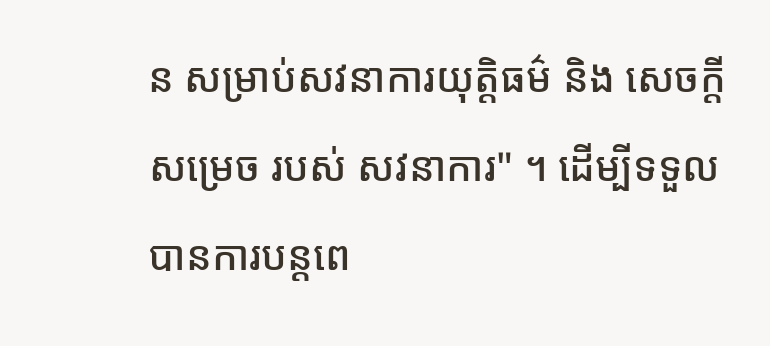ន សម្រាប់សវនាការយុត្តិធម៌ និង សេចក្តី សម្រេច របស់ សវនាការ" ។ ដើម្បីទទួលបានការបន្តពេ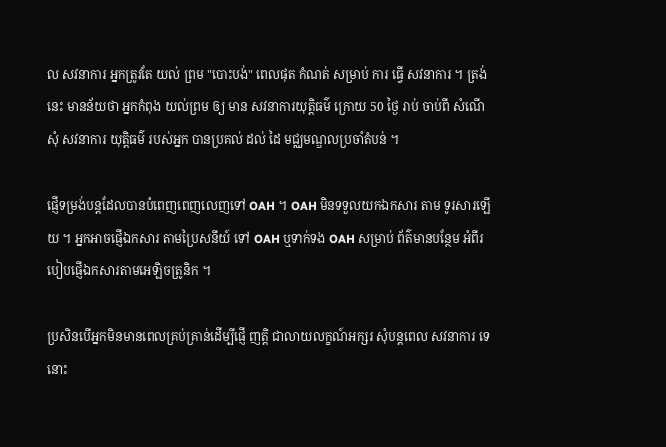ល សវនាការ អ្នកត្រូវតែ យល់ ព្រម "បោះបង់" ពេលផុត កំណត់ សម្រាប់ ការ ធ្វើ សវនាការ ។ ត្រង់នេះ មានន័យថា អ្នកកំពុង យល់ព្រម ឲ្យ មាន សវនាការយុត្តិធម៌ ក្រោយ 50 ថ្ងៃ រាប់ ចាប់ពី សំណើសុំ សវនាការ យុត្តិធម៌ របស់អ្នក បានប្រគល់ ដល់ ដៃ មជ្ឈមណ្ឌលប្រចាំតំបន់ ។

ផ្ញើទម្រង់បន្តដែលបានបំពេញពេញលេញទៅ OAH ។ OAH មិនទទួលយកឯកសារ តាម ទូរសារឡើយ ។ អ្នកអាចផ្ញើឯកសារ តាមប្រៃសនីយ៍ ទៅ OAH ឬទាក់ទង OAH សម្រាប់ ព័ត៌មានបន្ថែម អំពីរបៀបផ្ញើឯកសារតាមអេឡិចត្រូនិក ។

ប្រសិនបើអ្នកមិនមានពេលគ្រប់គ្រាន់ដើម្បីផ្ញើ ញត្តិ ជាលាយលក្ខណ៍អក្សរ សុំបន្តពេល សវនាការ ទេនោះ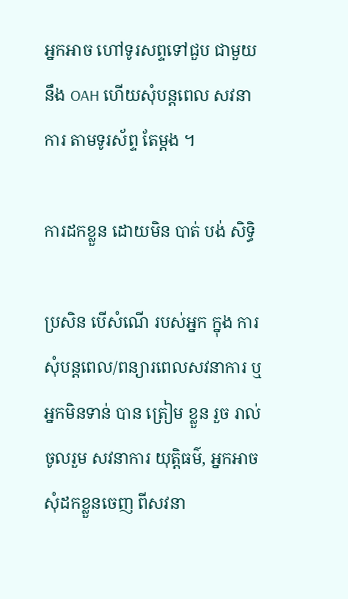អ្នកអាច ហៅទូរសព្ទទៅជួប ជាមួយនឹង OAH ហើយសុំបន្តពេល សវនាការ តាមទូរស័ព្ទ តែម្តង ។

ការដកខ្លួន ដោយមិន បាត់ បង់ សិទ្ធិ

ប្រសិន បើសំណើ របស់អ្នក ក្នុង ការ សុំបន្តពេល/ពន្យារពេលសវនាការ ឬអ្នកមិនទាន់ បាន ត្រៀម ខ្លួន រួច រាល់ ចូលរួម សវនាការ យុត្តិធម៌, អ្នកអាចសុំដកខ្លួនចេញ ពីសវនា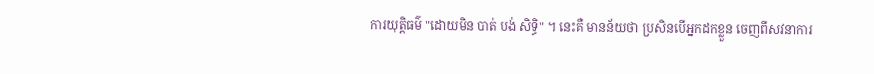ការយុត្តិធម៌ "ដោយមិន បាត់ បង់ សិទ្ធិ" ។ នេះគឺ មានន័យថា ប្រសិនបើអ្នកដកខ្លួន ចេញពីសវនាការ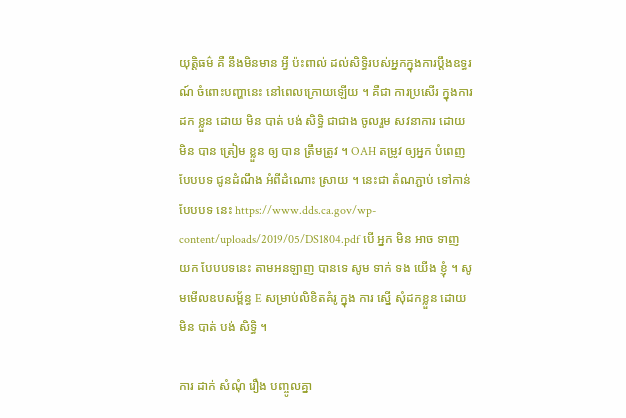យុត្តិធម៌ គឺ នឹងមិនមាន អ្វី ប៉ះពាល់ ដល់សិទ្ធិរបស់អ្នកក្នុងការប្តឹងឧទ្ធរណ៍ ចំពោះបញ្ហានេះ នៅពេលក្រោយឡើយ ។ គឺជា ការប្រសើរ ក្នុងការ ដក ខ្លួន ដោយ មិន បាត់ បង់ សិទ្ធិ ជាជាង ចូលរួម សវនាការ ដោយមិន បាន ត្រៀម ខ្លួន ឲ្យ បាន ត្រឹមត្រូវ ។ OAH តម្រូវ ឲ្យអ្នក បំពេញ បែបបទ ជូនដំណឹង អំពីដំណោះ ស្រាយ ។ នេះជា តំណភ្ជាប់ ទៅកាន់ បែបបទ នេះ https://www.dds.ca.gov/wp-content/uploads/2019/05/DS1804.pdf បើ អ្នក មិន អាច ទាញ យក បែបបទនេះ តាមអនឡាញ បានទេ សូម ទាក់ ទង យើង ខ្ញុំ ។ សូមមើលឧបសម្ព័ន្ធ E សម្រាប់លិខិតគំរូ ក្នុង ការ ស្នើ សុំដកខ្លួន ដោយ មិន បាត់ បង់ សិទ្ធិ ។

ការ ដាក់ សំណុំ រឿង បញ្ចូលគ្នា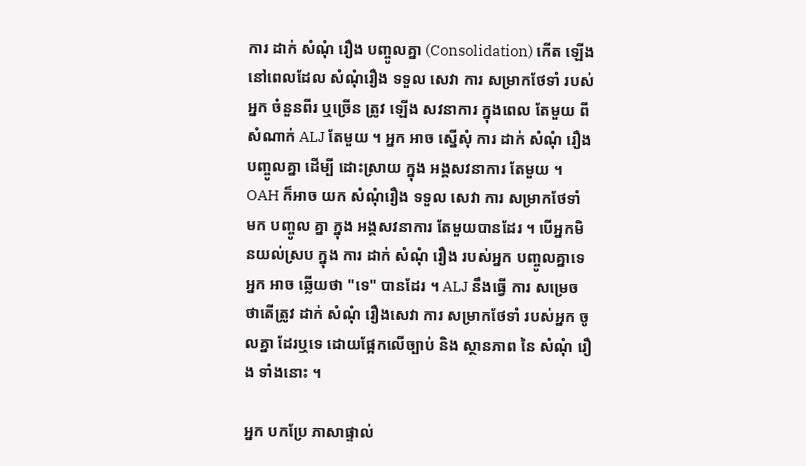ការ ដាក់ សំណុំ រឿង បញ្ចូលគ្នា (Consolidation) កើត ឡើង នៅពេលដែល សំណុំរឿង ទទួល សេវា ការ សម្រាកថែទាំ របស់អ្នក ចំនួនពីរ ឬច្រើន ត្រូវ ឡើង សវនាការ ក្នុងពេល តែមួយ ពី សំណាក់ ALJ តែមួយ ។ អ្នក អាច ស្នើសុំ ការ ដាក់ សំណុំ រឿង បញ្ចូលគ្នា ដើម្បី ដោះស្រាយ ក្នុង អង្គសវនាការ តែមួយ ។ OAH ក៏អាច យក សំណុំរឿង ទទួល សេវា ការ សម្រាកថែទាំ មក បញ្ចូល គ្នា ក្នុង អង្គសវនាការ តែមួយបានដែរ ។ បើអ្នកមិនយល់ស្រប ក្នុង ការ ដាក់ សំណុំ រឿង របស់អ្នក បញ្ចូលគ្នាទេ អ្នក អាច ឆ្លើយថា "ទេ" បានដែរ ។ ALJ នឹងធ្វើ ការ សម្រេច ថាតើត្រូវ ដាក់ សំណុំ រឿងសេវា ការ សម្រាកថែទាំ របស់អ្នក ចូលគ្នា ដែរឬទេ ដោយផ្អែកលើច្បាប់ និង ស្ថានភាព នៃ សំណុំ រឿង ទាំងនោះ ។

អ្នក បកប្រែ ភាសាផ្ទាល់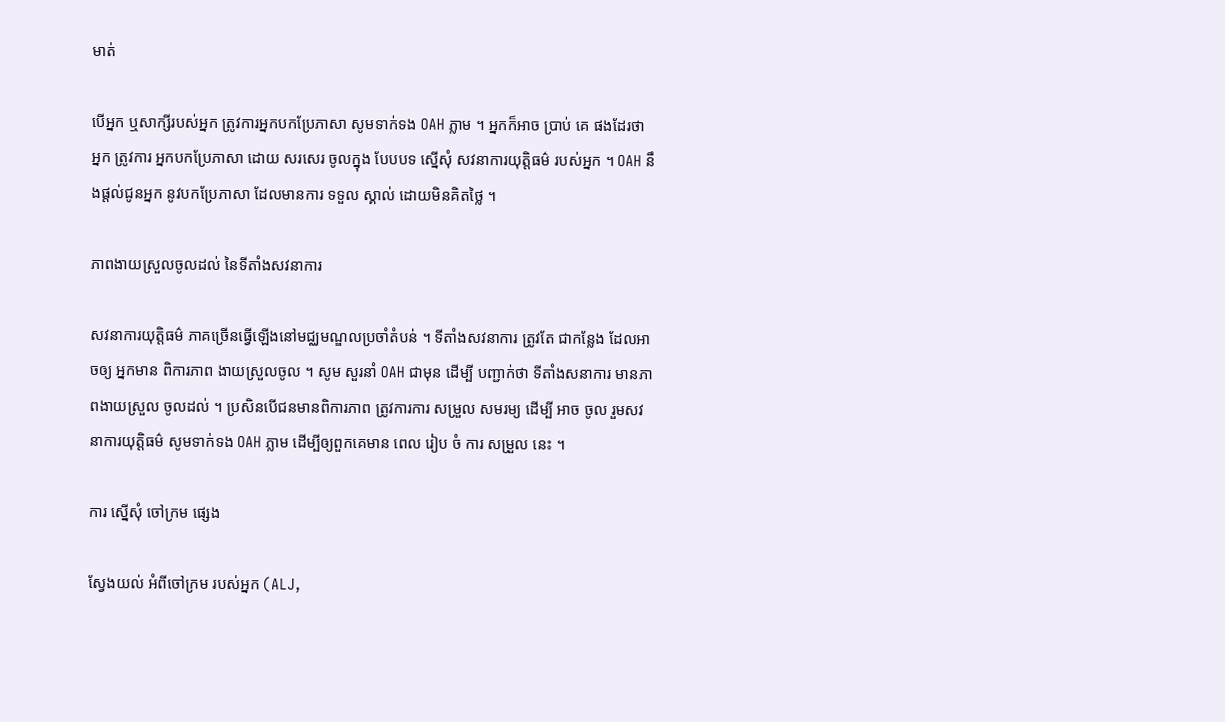មាត់

បើអ្នក ឬសាក្សីរបស់អ្នក ត្រូវការអ្នកបកប្រែភាសា សូមទាក់ទង OAH ភ្លាម ។ អ្នកក៏អាច ប្រាប់ គេ ផងដែរថា អ្នក ត្រូវការ អ្នកបកប្រែភាសា ដោយ សរសេរ ចូលក្នុង បែបបទ ស្នើសុំ សវនាការយុត្តិធម៌ របស់អ្នក ។ OAH នឹងផ្តល់ជូនអ្នក នូវបកប្រែភាសា ដែលមានការ ទទួល ស្គាល់ ដោយមិនគិតថ្លៃ ។

ភាពងាយស្រួលចូលដល់ នៃទីតាំងសវនាការ

សវនាការយុត្តិធម៌ ភាគច្រើនធ្វើឡើងនៅមជ្ឈមណ្ឌលប្រចាំតំបន់ ។ ទីតាំងសវនាការ ត្រូវតែ ជាកន្លែង ដែលអាចឲ្យ អ្នកមាន ពិការភាព ងាយស្រួលចូល ។ សូម សួរនាំ OAH ជាមុន ដើម្បី បញ្ជាក់ថា ទីតាំងសនាការ មានភាពងាយស្រួល ចូលដល់ ។ ប្រសិនបើជនមានពិការភាព ត្រូវការការ សម្រួល សមរម្យ ដើម្បី អាច ចូល រួមសវនាការយុត្តិធម៌ សូមទាក់ទង OAH ភ្លាម ដើម្បីឲ្យពួកគេមាន ពេល រៀប ចំ ការ សម្រួល នេះ ។

ការ ស្នើសុំ ចៅក្រម ផ្សេង

ស្វែងយល់ អំពីចៅក្រម របស់អ្នក (ALJ,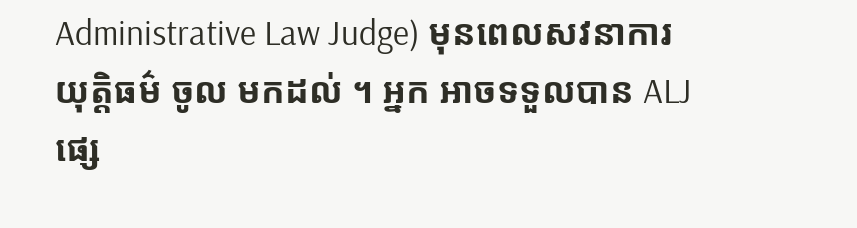Administrative Law Judge) មុនពេលសវនាការ យុត្តិធម៌ ចូល មកដល់ ។ អ្នក អាចទទួលបាន ALJ ផ្សេ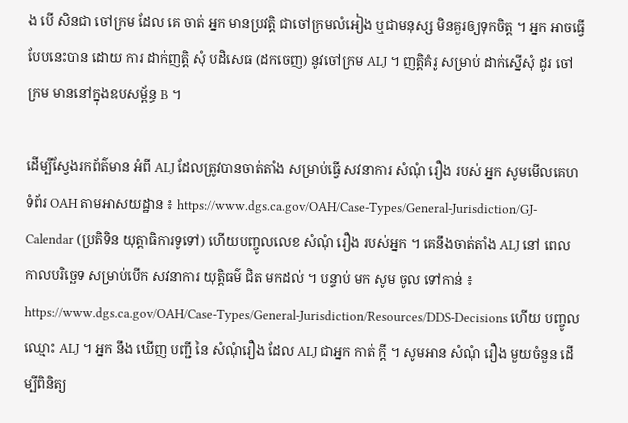ង បើ សិនជា ចៅក្រម ដែល គេ ចាត់ អ្នក មានប្រវត្តិ ជាចៅក្រមលំអៀង ឬជាមនុស្ស មិនគួរឲ្យទុកចិត្ត ។ អ្នក អាចធ្វើបែបនេះបាន ដោយ ការ ដាក់ញត្តិ សុំ បដិសេធ (ដកចេញ) នូវចៅក្រម ALJ ។ ញត្តិគំរូ សម្រាប់ ដាក់ស្នើសុំ ដូរ ចៅក្រម មាននៅក្នុងឧបសម្ព័ន្ធ B ។

ដើម្បីស្វែងរកព័ត៌មាន អំពី ALJ ដែលត្រូវបានចាត់តាំង សម្រាប់ធ្វើ សវនាការ សំណុំ រឿង របស់ អ្នក សូមមើលគេហទំព័រ OAH តាមអាសយដ្ឋាន ៖ https://www.dgs.ca.gov/OAH/Case-Types/General-Jurisdiction/GJ-Calendar (ប្រតិទិន យុត្តាធិការទូទៅ) ហើយបញ្ចូលលេខ សំណុំ រឿង របស់អ្នក ។ គេនឹងចាត់តាំង ALJ នៅ ពេល កាលបរិច្ឆេទ សម្រាប់បើក សវនាការ យុត្តិធម៌ ជិត មកដល់ ។ បន្ទាប់ មក សូម ចូល ទៅកាន់ ៖ https://www.dgs.ca.gov/OAH/Case-Types/General-Jurisdiction/Resources/DDS-Decisions ហើយ បញ្ចូលឈ្មោះ ALJ ។ អ្នក នឹង ឃើញ បញ្ជី នៃ សំណុំរឿង ដែល ALJ ជាអ្នក កាត់ ក្តី ។ សូមអាន សំណុំ រឿង មួយចំនួន ដើម្បីពិនិត្យ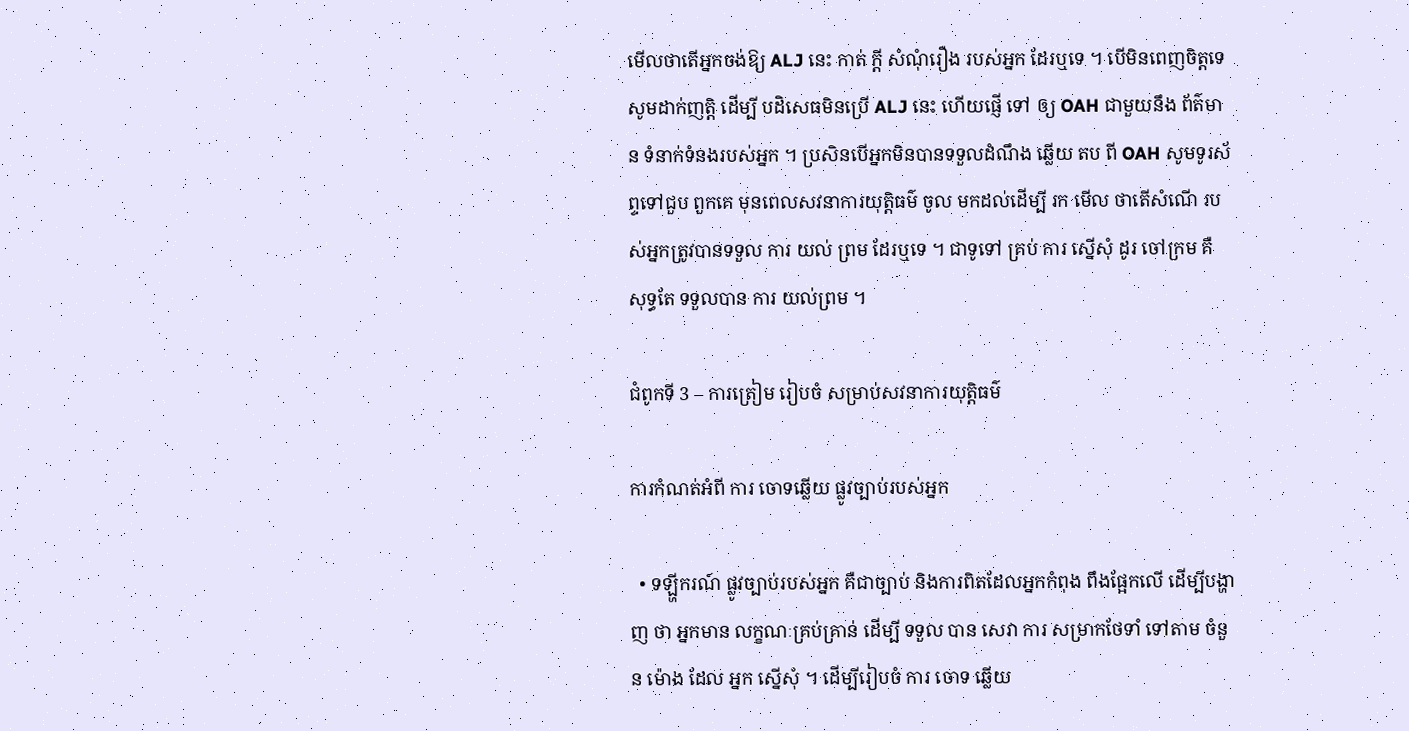មើលថាតើអ្នកចង់ឱ្យ ALJ នេះ កាត់ ក្តី សំណុំរឿង របស់អ្នក ដែរឬទេ ។ បើមិនពេញចិត្តទេ សូមដាក់ញត្តិ ដើម្បី បដិសេធមិនប្រើ ALJ នេះ ហើយផ្ញើ ទៅ ឲ្យ OAH ជាមួយនឹង ព័ត៌មាន ទំនាក់ទំនងរបស់អ្នក ។ ប្រសិនបើអ្នកមិនបានទទួលដំណឹង ឆ្លើយ តប ពី OAH សូមទូរស័ព្ទទៅជួប ពួកគេ មុនពេលសវនាការយុត្តិធម៌ ចូល មកដល់ដើម្បី រក មើល ថាតើសំណើ របស់អ្នកត្រូវបានទទួល ការ យល់ ព្រម ដែរឬទេ ។ ជាទូទៅ គ្រប់ ការ ស្នើសុំ ដូរ ចៅក្រម គឺ សុទ្ធតែ ទទួលបាន ការ យល់ព្រម ។

ជំពូកទី 3 – ការត្រៀម រៀបចំ សម្រាប់សវនាការយុត្តិធម៌

ការកំណត់អំពី ការ ចោទឆ្លើយ ផ្លូវច្បាប់របស់អ្នក

  • ទឡ្ហីករណ៍ ផ្លូវច្បាប់របស់អ្នក គឺជាច្បាប់ និងការពិតដែលអ្នកកំពុង ពឹងផ្អែកលើ ដើម្បីបង្ហាញ ថា អ្នកមាន លក្ខណៈគ្រប់គ្រាន់ ដើម្បី ទទួល បាន សេវា ការ សម្រាកថែទាំ ទៅតាម ចំនួន ម៉ោង ដែល អ្នក ស្នើសុំ ។ ដើម្បីរៀបចំ ការ ចោទ ឆ្លើយ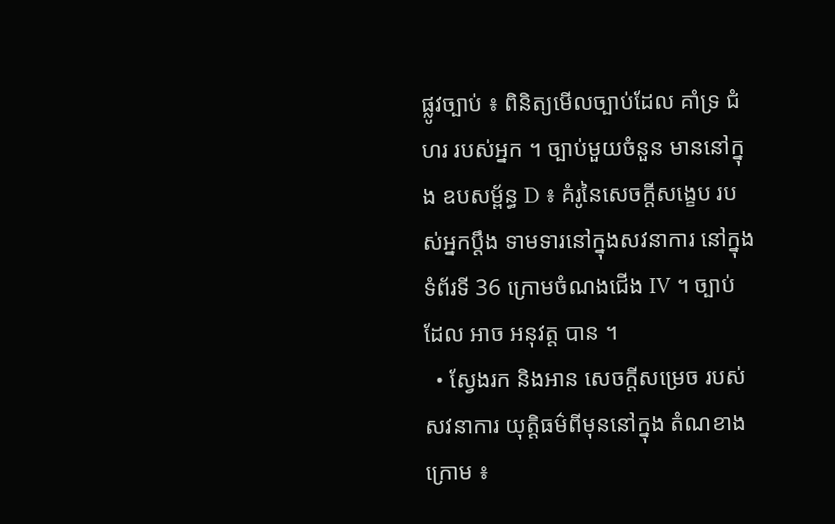ផ្លូវច្បាប់ ៖ ពិនិត្យមើលច្បាប់ដែល គាំទ្រ ជំហរ របស់អ្នក ។ ច្បាប់មួយចំនួន មាននៅក្នុង ឧបសម្ព័ន្ធ D ៖ គំរូនៃសេចក្តីសង្ខេប របស់អ្នកប្តឹង ទាមទារនៅក្នុងសវនាការ នៅក្នុង ទំព័រទី 36 ក្រោមចំណងជើង IV ។ ច្បាប់ ដែល អាច អនុវត្ត បាន ។
  • ស្វែងរក និងអាន សេចក្តីសម្រេច របស់សវនាការ យុត្តិធម៌ពីមុននៅក្នុង តំណខាងក្រោម ៖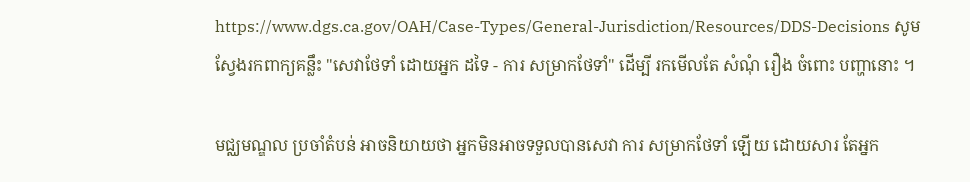https://www.dgs.ca.gov/OAH/Case-Types/General-Jurisdiction/Resources/DDS-Decisions សូម ស្វែងរកពាក្យគន្លឹះ "សេវាថែទាំ ដោយអ្នក ដទៃ - ការ សម្រាកថែទាំ" ដើម្បី រកមើលតែ សំណុំ រឿង ចំពោះ បញ្ហានោះ ។

មជ្ឈមណ្ឌល ប្រចាំតំបន់ អាចនិយាយថា អ្នកមិនអាចទទួលបានសេវា ការ សម្រាកថែទាំ ឡើយ ដោយសារ តែអ្នក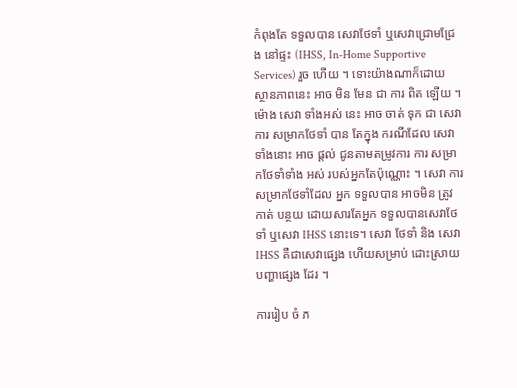កំពុងតែ ទទួលបាន សេវាថែទាំ ឬសេវាជ្រោមជ្រែង នៅផ្ទះ (IHSS, In-Home Supportive Services) រួច ហើយ ។ ទោះយ៉ាងណាក៏ដោយ ស្ថានភាពនេះ អាច មិន មែន ជា ការ ពិត ឡើយ ។ ម៉ោង សេវា ទាំងអស់ នេះ អាច ចាត់ ទុក ជា សេវា ការ សម្រាកថែទាំ បាន តែក្នុង ករណីដែល សេវា ទាំងនោះ អាច ផ្តល់ ជូនតាមតម្រូវការ ការ សម្រាកថែទាំទាំង អស់ របស់អ្នកតែប៉ុណ្ណោះ ។ សេវា ការ សម្រាកថែទាំដែល អ្នក ទទួលបាន អាចមិន ត្រូវ កាត់ បន្ថយ ដោយសារតែអ្នក ទទួលបានសេវាថែទាំ ឬសេវា IHSS នោះទេ។ សេវា ថែទាំ និង សេវា IHSS គឺជាសេវាផ្សេង ហើយសម្រាប់ ដោះស្រាយ បញ្ហាផ្សេង ដែរ ។

ការរៀប ចំ ភ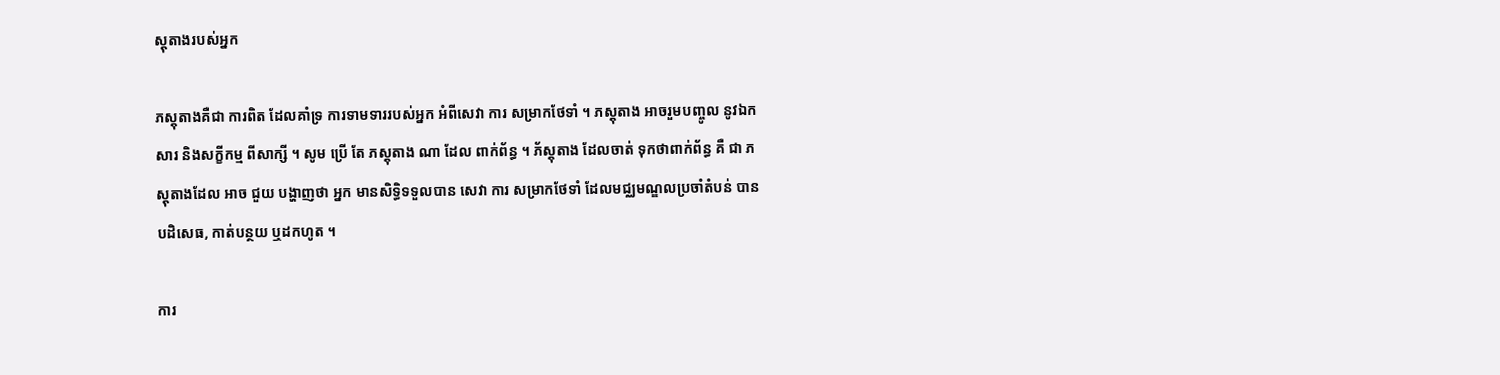ស្តុតាងរបស់អ្នក

ភស្តុតាងគឺជា ការពិត ដែលគាំទ្រ ការទាមទាររបស់អ្នក អំពីសេវា ការ សម្រាកថែទាំ ។ ភស្តុតាង អាចរួមបញ្ចូល នូវឯកសារ និងសក្ខីកម្ម ពីសាក្សី ។ សូម ប្រើ តែ ភស្តុតាង ណា ដែល ពាក់ព័ន្ធ ។ ភ័ស្តុតាង ដែលចាត់ ទុកថាពាក់ព័ន្ធ គឺ ជា ភស្តុតាងដែល អាច ជួយ បង្ហាញថា អ្នក មានសិទ្ធិទទួលបាន សេវា ការ សម្រាកថែទាំ ដែលមជ្ឈមណ្ឌលប្រចាំតំបន់ បានបដិសេធ, កាត់បន្ថយ ឬដកហូត ។

ការ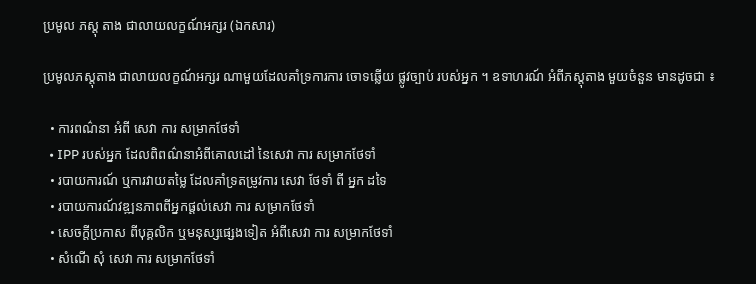ប្រមូល ភស្តុ តាង ជាលាយលក្ខណ៍អក្សរ (ឯកសារ)

ប្រមូលភស្តុតាង ជាលាយលក្ខណ៍អក្សរ ណាមួយដែលគាំទ្រការការ ចោទឆ្លើយ ផ្លូវច្បាប់ របស់អ្នក ។ ឧទាហរណ៍ អំពីភស្តុតាង មួយចំនួន មានដូចជា ៖

  • ការពណ៌នា អំពី សេវា ការ សម្រាកថែទាំ
  • IPP របស់អ្នក ដែលពិពណ៌នាអំពីគោលដៅ នៃសេវា ការ សម្រាកថែទាំ
  • របាយការណ៍ ឬការវាយតម្លៃ ដែលគាំទ្រតម្រូវការ សេវា ថែទាំ ពី អ្នក ដទៃ
  • របាយការណ៍វឌ្ឍនភាពពីអ្នកផ្តល់សេវា ការ សម្រាកថែទាំ
  • សេចក្តីប្រកាស ពីបុគ្គលិក ឬមនុស្សផ្សេងទៀត អំពីសេវា ការ សម្រាកថែទាំ
  • សំណើ សុំ សេវា ការ សម្រាកថែទាំ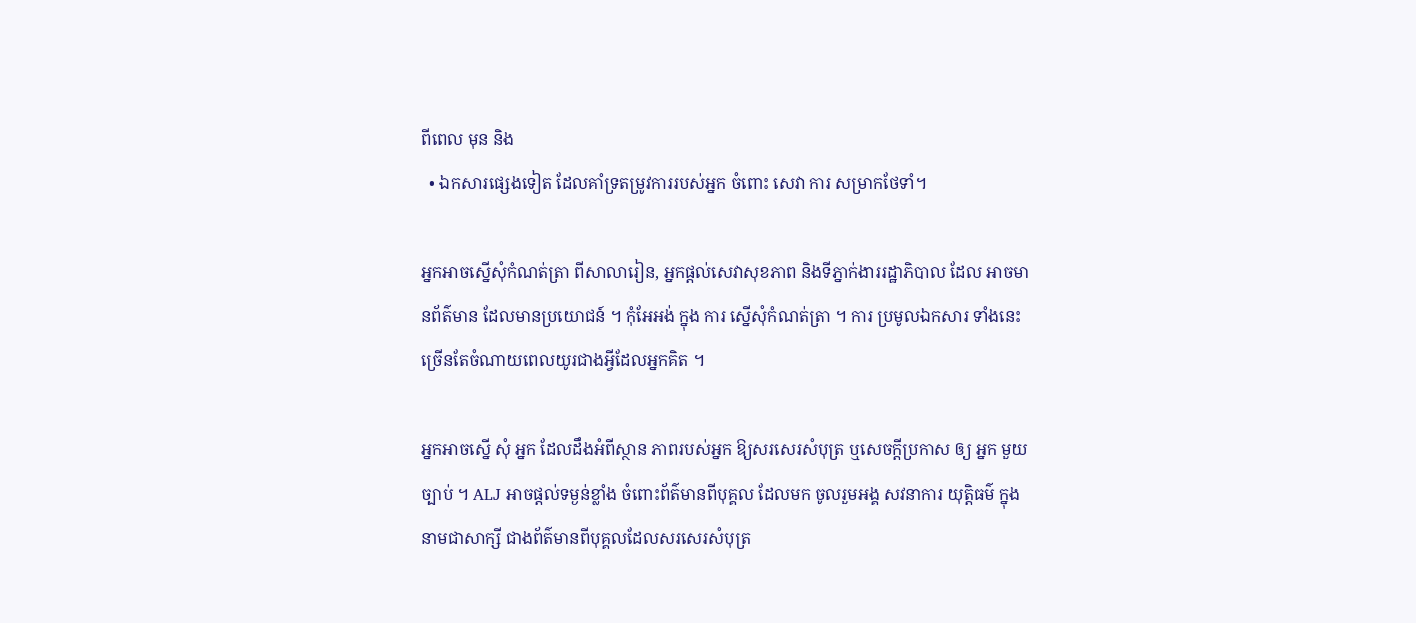ពីពេល មុន និង
  • ឯកសារផ្សេងទៀត ដែលគាំទ្រតម្រូវការរបស់អ្នក ចំពោះ សេវា ការ សម្រាកថែទាំ។

អ្នកអាចស្នើសុំកំណត់ត្រា ពីសាលារៀន, អ្នកផ្តល់សេវាសុខភាព និងទីភ្នាក់ងាររដ្ឋាភិបាល ដែល អាចមានព័ត៌មាន ដែលមានប្រយោជន៍ ។ កុំអែអង់ ក្នុង ការ ស្នើសុំកំណត់ត្រា ។ ការ ប្រមូលឯកសារ ទាំងនេះ ច្រើនតែចំណាយពេលយូរជាងអ្វីដែលអ្នកគិត ។

អ្នកអាចស្នើ សុំ អ្នក ដែលដឹងអំពីស្ថាន ភាពរបស់អ្នក ឱ្យសរសេរសំបុត្រ ឬសេចក្តីប្រកាស ឲ្យ អ្នក មួយ ច្បាប់ ។ ALJ អាចផ្តល់ទម្ងន់ខ្លាំង ចំពោះព័ត៌មានពីបុគ្គល ដែលមក ចូលរួមអង្គ សវនាការ យុត្តិធម៌ ក្នុងនាមជាសាក្សី ជាងព័ត៌មានពីបុគ្គលដែលសរសេរសំបុត្រ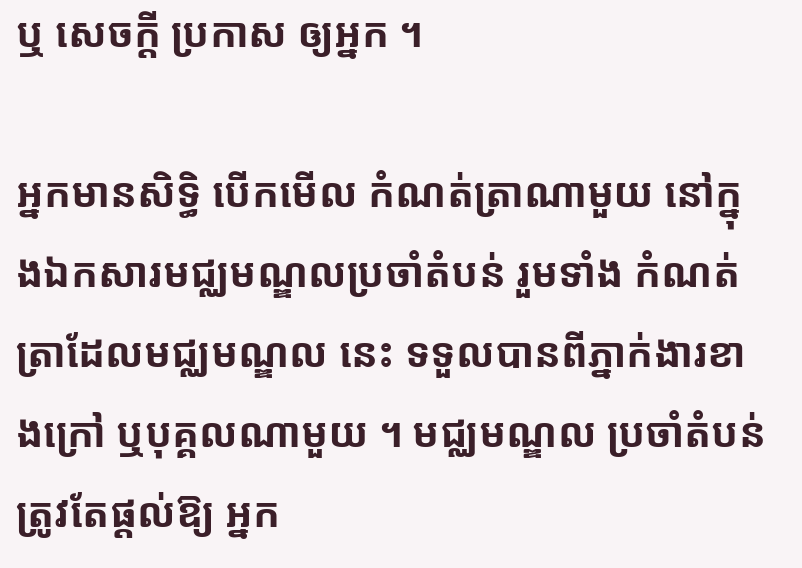ឬ សេចក្តី ប្រកាស ឲ្យអ្នក ។

អ្នកមានសិទ្ធិ បើកមើល កំណត់ត្រាណាមួយ នៅក្នុងឯកសារមជ្ឈមណ្ឌលប្រចាំតំបន់ រួមទាំង កំណត់ត្រាដែលមជ្ឈមណ្ឌល នេះ ទទួលបានពីភ្នាក់ងារខាងក្រៅ ឬបុគ្គលណាមួយ ។ មជ្ឈមណ្ឌល ប្រចាំតំបន់ ត្រូវតែផ្តល់ឱ្យ អ្នក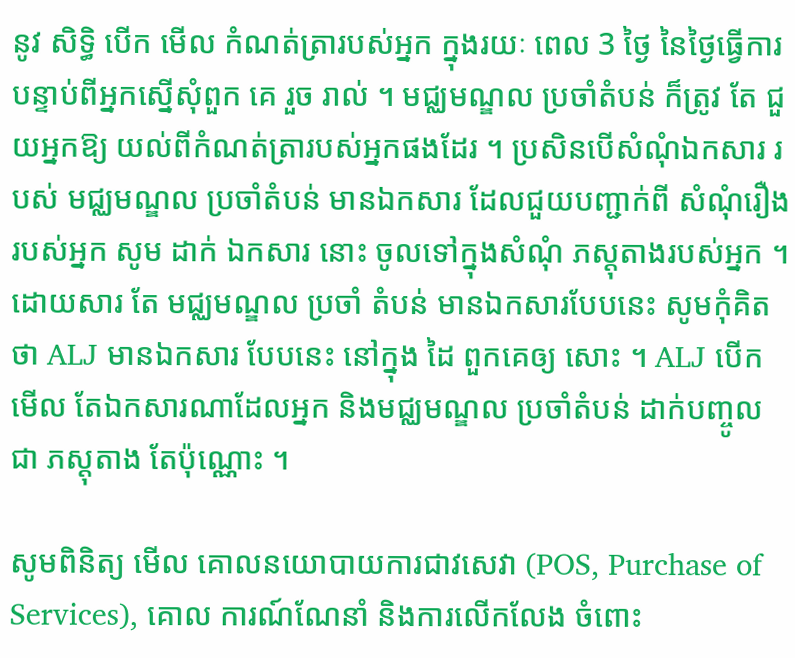នូវ សិទ្ធិ បើក មើល កំណត់ត្រារបស់អ្នក ក្នុងរយៈ ពេល 3 ថ្ងៃ នៃថ្ងៃធ្វើការ បន្ទាប់ពីអ្នកស្នើសុំពួក គេ រួច រាល់ ។ មជ្ឈមណ្ឌល ប្រចាំតំបន់ ក៏ត្រូវ តែ ជួយអ្នកឱ្យ យល់ពីកំណត់ត្រារបស់អ្នកផងដែរ ។ ប្រសិនបើសំណុំឯកសារ របស់ មជ្ឈមណ្ឌល ប្រចាំតំបន់ មានឯកសារ ដែលជួយបញ្ជាក់ពី សំណុំរឿង របស់អ្នក សូម ដាក់ ឯកសារ នោះ ចូលទៅក្នុងសំណុំ ភស្តុតាងរបស់អ្នក ។ ដោយសារ តែ មជ្ឈមណ្ឌល ប្រចាំ តំបន់ មានឯកសារបែបនេះ សូមកុំគិតថា ALJ មានឯកសារ បែបនេះ នៅក្នុង ដៃ ពួកគេឲ្យ សោះ ។ ALJ បើកមើល តែឯកសារណាដែលអ្នក និងមជ្ឈមណ្ឌល ប្រចាំតំបន់ ដាក់បញ្ចូលជា ភស្តុតាង តែប៉ុណ្ណោះ ។

សូមពិនិត្យ មើល គោលនយោបាយការជាវសេវា (POS, Purchase of Services), គោល ការណ៍ណែនាំ និងការលើកលែង ចំពោះ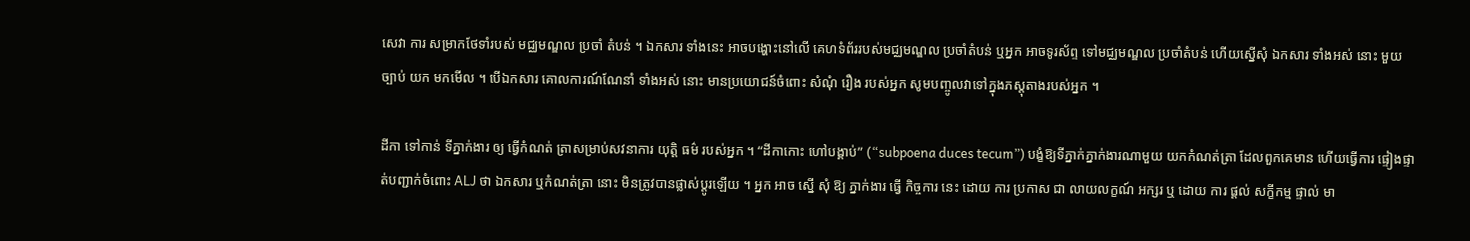សេវា ការ សម្រាកថែទាំរបស់ មជ្ឈមណ្ឌល ប្រចាំ តំបន់ ។ ឯកសារ ទាំងនេះ អាចបង្ហោះនៅលើ គេហទំព័ររបស់មជ្ឈមណ្ឌល ប្រចាំតំបន់ ឬអ្នក អាចទូរស័ព្ទ ទៅមជ្ឈមណ្ឌល ប្រចាំតំបន់ ហើយស្នើសុំ ឯកសារ ទាំងអស់ នោះ មួយច្បាប់ យក មកមើល ។ បើឯកសារ គោលការណ៍ណែនាំ ទាំងអស់ នោះ មានប្រយោជន៍ចំពោះ សំណុំ រឿង របស់អ្នក សូមបញ្ចូលវាទៅក្នុងភស្តុតាងរបស់អ្នក ។

ដីកា ទៅកាន់ ទីភ្នាក់ងារ ឲ្យ ធ្វើកំណត់ ត្រាសម្រាប់សវនាការ យុត្តិ ធម៌ របស់អ្នក ។ “ដីកាកោះ ហៅបង្គាប់” (“subpoena duces tecum”) បង្ខំឱ្យទីភ្នាក់ភ្នាក់ងារណាមួយ យកកំណត់ត្រា ដែលពួកគេមាន ហើយធ្វើការ ផ្ទៀងផ្ទាត់បញ្ជាក់ចំពោះ ALJ ថា ឯកសារ ឬកំណត់ត្រា នោះ មិនត្រូវបានផ្លាស់ប្តូរឡើយ ។ អ្នក អាច ស្នើ សុំ ឱ្យ ភ្នាក់ងារ ធ្វើ កិច្ចការ នេះ ដោយ ការ ប្រកាស ជា លាយលក្ខណ៍ អក្សរ ឬ ដោយ ការ ផ្តល់ សក្ខីកម្ម ផ្ទាល់ មា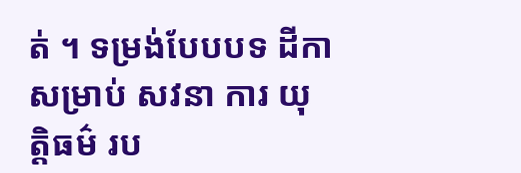ត់ ។ ទម្រង់បែបបទ ដីកា សម្រាប់ សវនា ការ យុត្តិធម៌ រប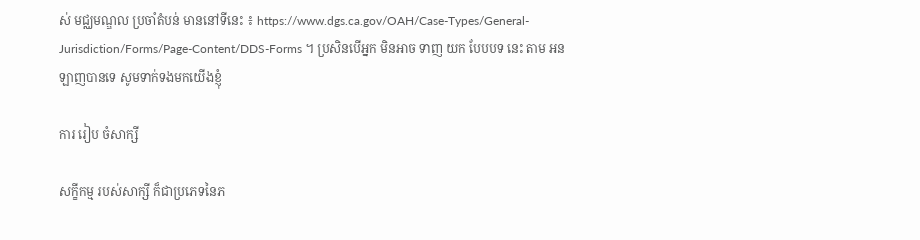ស់ មជ្ឈមណ្ឌល ប្រចាំតំបន់ មាននៅទីនេះ ៖ https://www.dgs.ca.gov/OAH/Case-Types/General-Jurisdiction/Forms/Page-Content/DDS-Forms ។ ប្រសិនបើអ្នក មិនអាច ទាញ យក បែបបទ នេះ តាម អនឡាញបានទេ សូមទាក់ទងមកយើងខ្ញុំ

ការ រៀប ចំសាក្សី

សក្ខីកម្ម របស់សាក្សី ក៏ជាប្រភេទនៃភ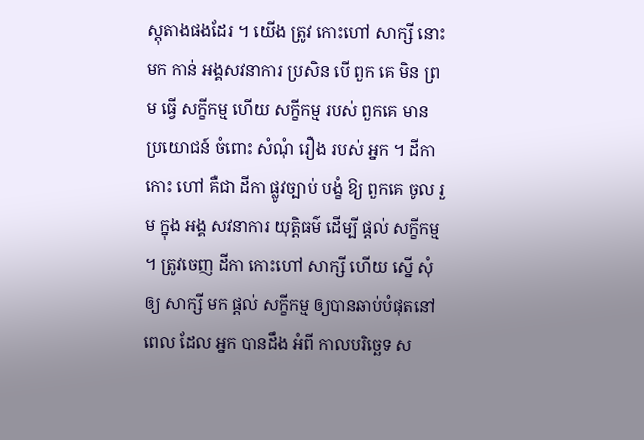ស្តុតាងផងដែរ ។ យើង ត្រូវ កោះហៅ សាក្សី នោះមក កាន់ អង្គសវនាការ ប្រសិន បើ ពួក គេ មិន ព្រម ធ្វើ សក្ខីកម្ម ហើយ សក្ខីកម្ម របស់ ពួកគេ មាន ប្រយោជន៍ ចំពោះ សំណុំ រឿង របស់ អ្នក ។ ដីកា កោះ ហៅ គឺជា ដីកា ផ្លូវច្បាប់ បង្ខំ ឱ្យ ពួកគេ ចូល រួម ក្នុង អង្គ សវនាការ យុត្តិធម៌ ដើម្បី ផ្តល់ សក្ខីកម្ម ។ ត្រូវចេញ ដីកា កោះហៅ សាក្សី ហើយ ស្នើ សុំ ឲ្យ សាក្សី មក ផ្តល់ សក្ខីកម្ម ឲ្យបានឆាប់បំផុតនៅពេល ដែល អ្នក បានដឹង អំពី កាលបរិច្ឆេទ ស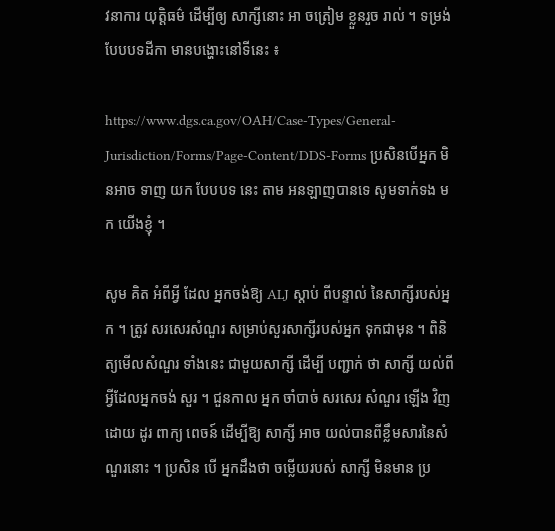វនាការ យុត្តិធម៌ ដើម្បីឲ្យ សាក្សីនោះ អា ចត្រៀម ខ្លួនរួច រាល់ ។ ទម្រង់បែបបទដីកា មានបង្ហោះនៅទីនេះ ៖

https://www.dgs.ca.gov/OAH/Case-Types/General-Jurisdiction/Forms/Page-Content/DDS-Forms ប្រសិនបើអ្នក មិនអាច ទាញ យក បែបបទ នេះ តាម អនឡាញបានទេ សូមទាក់ទង មក យើងខ្ញុំ ។

សូម គិត អំពីអ្វី ដែល អ្នកចង់ឱ្យ ALJ ស្តាប់ ពីបន្ទាល់ នៃសាក្សីរបស់អ្នក ។ ត្រូវ សរសេរសំណួរ សម្រាប់សួរសាក្សីរបស់អ្នក ទុកជាមុន ។ ពិនិត្យមើលសំណួរ ទាំងនេះ ជាមួយសាក្សី ដើម្បី បញ្ជាក់ ថា សាក្សី យល់ពីអ្វីដែលអ្នកចង់ សួរ ។ ជួនកាល អ្នក ចាំបាច់ សរសេរ សំណួរ ឡើង វិញ ដោយ ដូរ ពាក្យ ពេចន៍ ដើម្បីឱ្យ សាក្សី អាច យល់បានពីខ្លឹមសារនៃសំណួរនោះ ។ ប្រសិន បើ អ្នកដឹងថា ចម្លើយរបស់ សាក្សី មិនមាន ប្រ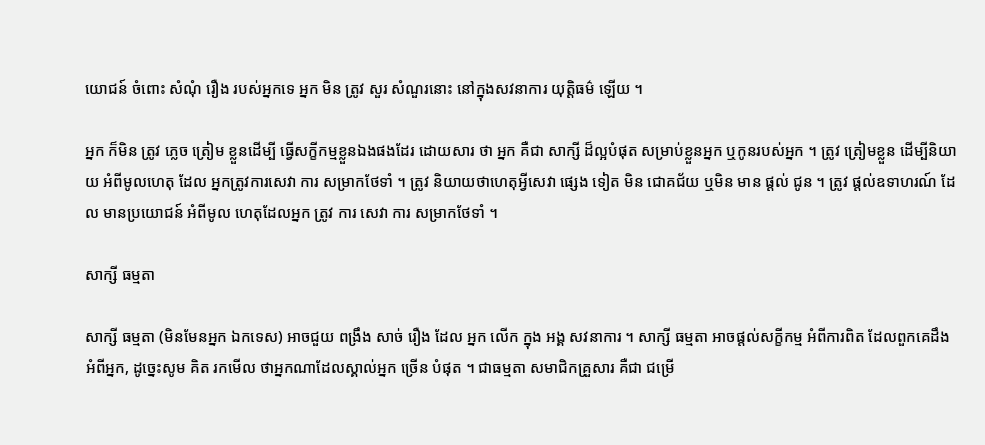យោជន៍ ចំពោះ សំណុំ រឿង របស់អ្នកទេ អ្នក មិន ត្រូវ សួរ សំណួរនោះ នៅក្នុងសវនាការ យុត្តិធម៌ ឡើយ ។

អ្នក ក៏មិន ត្រូវ ភ្លេច ត្រៀម ខ្លួនដើម្បី ធ្វើសក្ខីកម្មខ្លួនឯងផងដែរ ដោយសារ ថា អ្នក គឺជា សាក្សី ដ៏ល្អបំផុត សម្រាប់ខ្លួនអ្នក ឬកូនរបស់អ្នក ។ ត្រូវ ត្រៀមខ្លួន ដើម្បីនិយាយ អំពីមូលហេតុ ដែល អ្នកត្រូវការសេវា ការ សម្រាកថែទាំ ។ ត្រូវ និយាយថាហេតុអ្វីសេវា ផ្សេង ទៀត មិន ជោគជ័យ ឬមិន មាន ផ្តល់ ជូន ។ ត្រូវ ផ្តល់ឧទាហរណ៍ ដែល មានប្រយោជន៍ អំពីមូល ហេតុដែលអ្នក ត្រូវ ការ សេវា ការ សម្រាកថែទាំ ។

សាក្សី ធម្មតា

សាក្សី ធម្មតា (មិនមែនអ្នក ឯកទេស) អាចជួយ ពង្រឹង សាច់ រឿង ដែល អ្នក លើក ក្នុង អង្គ សវនាការ ។ សាក្សី ធម្មតា អាចផ្តល់សក្ខីកម្ម អំពីការពិត ដែលពួកគេដឹង អំពីអ្នក, ដូច្នេះសូម គិត រកមើល ថាអ្នកណាដែលស្គាល់អ្នក ច្រើន បំផុត ។ ជាធម្មតា សមាជិកគ្រួសារ គឺជា ជម្រើ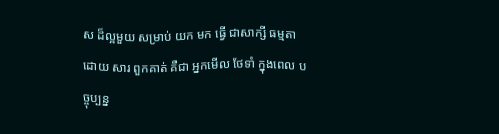ស ដ៏ល្អមួយ សម្រាប់ យក មក ធ្វើ ជាសាក្សី ធម្មតា ដោយ សារ ពួកគាត់ គឺជា អ្នកមើល ថែទាំ ក្នុងពេល បច្ចុប្បន្ន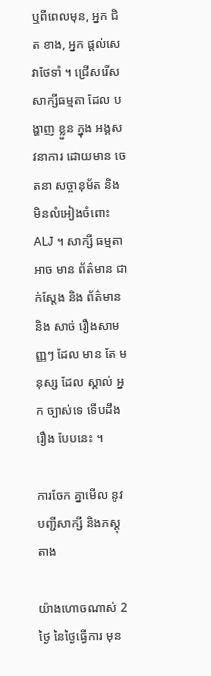ឬពីពេលមុន, អ្នក ជិត ខាង, អ្នក ផ្តល់សេវាថែទាំ ។ ជ្រើសរើស សាក្សីធម្មតា ដែល បង្ហាញ ខ្លួន ក្នុង អង្គសវនាការ ដោយមាន ចេតនា សច្ចានុម័ត និងមិនលំអៀងចំពោះ ALJ ។ សាក្សី ធម្មតា អាច មាន ព័ត៌មាន ជាក់ស្តែង និង ព័ត៌មាន និង សាច់ រឿងសាមញ្ញៗ ដែល មាន តែ មនុស្ស ដែល ស្គាល់ អ្នក ច្បាស់ទេ ទើបដឹង រឿង បែបនេះ ។

ការចែក គ្នាមើល នូវ បញ្ជីសាក្សី និងភស្តុតាង

យ៉ាងហោចណាស់ 2 ថ្ងៃ នៃថ្ងៃធ្វើការ មុន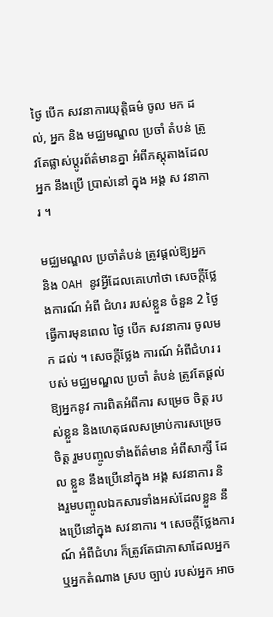ថ្ងៃ បើក សវនាការយុត្តិធម៌ ចូល មក ដល់, អ្នក និង មជ្ឈមណ្ឌល ប្រចាំ តំបន់ ត្រូវតែផ្លាស់ប្តូរព័ត៌មានគ្នា អំពីភស្តុតាងដែលអ្នក នឹងប្រើ ប្រាស់នៅ ក្នុង អង្គ ស វនាការ ។

មជ្ឈមណ្ឌល ប្រចាំតំបន់ ត្រូវផ្តល់ឱ្យអ្នក និង OAH នូវអ្វីដែលគេហៅថា សេចក្តីថ្លែងការណ៍ អំពី ជំហរ របស់ខ្លួន ចំនួន 2 ថ្ងៃ ធ្វើការមុនពេល ថ្ងៃ បើក សវនាការ ចូលមក ដល់ ។ សេចក្តីថ្លែង ការណ៍ អំពីជំហរ របស់ មជ្ឈមណ្ឌល ប្រចាំ តំបន់ ត្រូវតែផ្តល់ឱ្យអ្នកនូវ ការពិតអំពីការ សម្រេច ចិត្ត របស់ខ្លួន និងហេតុផលសម្រាប់ការសម្រេចចិត្ត រួមបញ្ចូលទាំងព័ត៌មាន អំពីសាក្សី ដែល ខ្លួន នឹងប្រើនៅក្នុង អង្គ សវនាការ និងរួមបញ្ចូលឯកសារទាំងអស់ដែលខ្លួន នឹងប្រើនៅក្នុង សវនាការ ។ សេចក្តីថ្លែងការណ៍ អំពីជំហរ ក៏ត្រូវតែជាភាសាដែលអ្នក ឬអ្នកតំណាង ស្រប ច្បាប់ របស់អ្នក អាច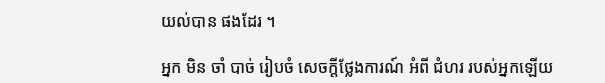យល់បាន ផងដែរ ។

អ្នក មិន ចាំ បាច់ រៀបចំ សេចក្តីថ្លែងការណ៍ អំពី ជំហរ របស់អ្នកឡើយ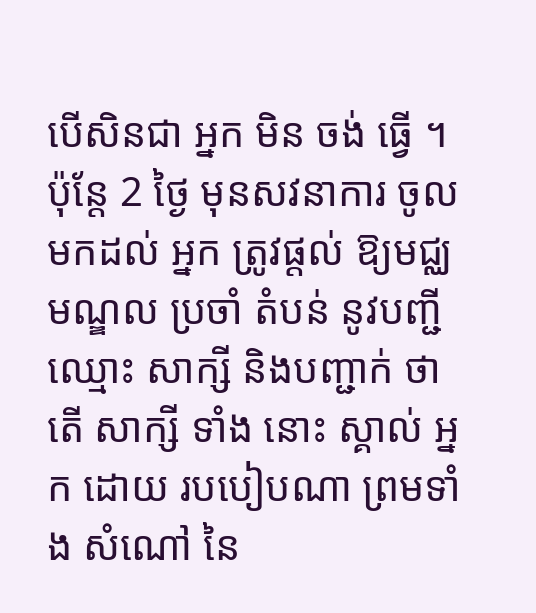បើសិនជា អ្នក មិន ចង់ ធ្វើ ។ ប៉ុន្តែ 2 ថ្ងៃ មុនសវនាការ ចូល មកដល់ អ្នក ត្រូវផ្តល់ ឱ្យមជ្ឈមណ្ឌល ប្រចាំ តំបន់ នូវបញ្ជី ឈ្មោះ សាក្សី និងបញ្ជាក់ ថា តើ សាក្សី ទាំង នោះ ស្គាល់ អ្នក ដោយ របបៀបណា ព្រមទាំង សំណៅ នៃ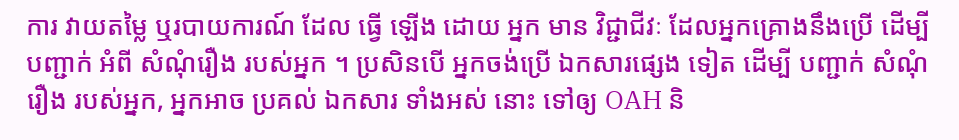ការ វាយតម្លៃ ឬរបាយការណ៍ ដែល ធ្វើ ឡើង ដោយ អ្នក មាន វិជ្ជាជីវៈ ដែលអ្នកគ្រោងនឹងប្រើ ដើម្បី បញ្ជាក់ អំពី សំណុំរឿង របស់អ្នក ។ ប្រសិនបើ អ្នកចង់ប្រើ ឯកសារផ្សេង ទៀត ដើម្បី បញ្ជាក់ សំណុំ រឿង របស់អ្នក, អ្នកអាច ប្រគល់ ឯកសារ ទាំងអស់ នោះ ទៅឲ្យ OAH និ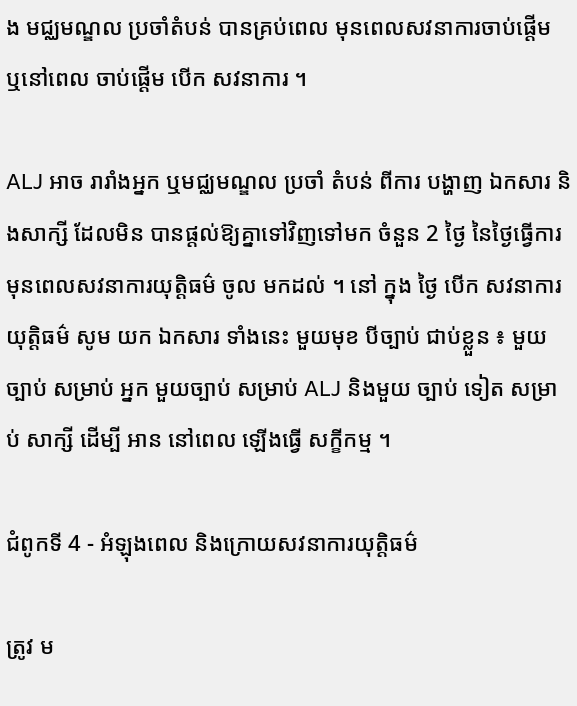ង មជ្ឈមណ្ឌល ប្រចាំតំបន់ បានគ្រប់ពេល មុនពេលសវនាការចាប់ផ្តើម ឬនៅពេល ចាប់ផ្តើម បើក សវនាការ ។

ALJ អាច រារាំងអ្នក ឬមជ្ឈមណ្ឌល ប្រចាំ តំបន់ ពីការ បង្ហាញ ឯកសារ និងសាក្សី ដែលមិន បានផ្តល់ឱ្យគ្នាទៅវិញទៅមក ចំនួន 2 ថ្ងៃ នៃថ្ងៃធ្វើការ មុនពេលសវនាការយុត្តិធម៌ ចូល មកដល់ ។ នៅ ក្នុង ថ្ងៃ បើក សវនាការ យុត្តិធម៌ សូម យក ឯកសារ ទាំងនេះ មួយមុខ បីច្បាប់ ជាប់ខ្លួន ៖ មួយ ច្បាប់ សម្រាប់ អ្នក មួយច្បាប់ សម្រាប់ ALJ និងមួយ ច្បាប់ ទៀត សម្រាប់ សាក្សី ដើម្បី អាន នៅពេល ឡើងធ្វើ សក្ខីកម្ម ។

ជំពូកទី 4 - អំឡុងពេល និងក្រោយសវនាការយុត្តិធម៌

ត្រូវ ម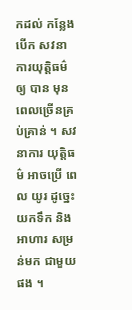កដល់ កន្លែង បើក សវនាការយុត្តិធម៌ ឲ្យ បាន មុនពេលច្រើនគ្រប់គ្រាន់ ។ សវនាការ យុត្តិធម៌ អាចប្រើ ពេល យូរ ដូច្នេះយកទឹក និងអាហារ សម្រន់មក ជាមួយផង ។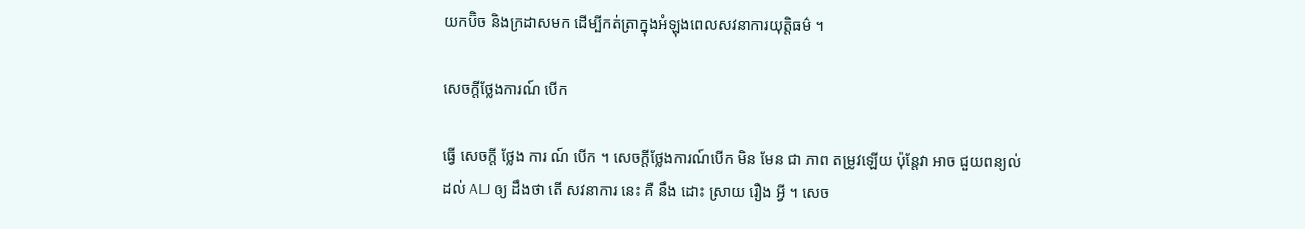យកប៊ិច និងក្រដាសមក ដើម្បីកត់ត្រាក្នុងអំឡុងពេលសវនាការយុត្តិធម៌ ។

សេចក្តីថ្លែងការណ៍ បើក

ធ្វើ សេចក្តី ថ្លែង ការ ណ៍ បើក ។ សេចក្តីថ្លែងការណ៍បើក មិន មែន ជា ភាព តម្រូវឡើយ ប៉ុន្តែវា អាច ជួយពន្យល់ដល់ ALJ ឲ្យ ដឹងថា តើ សវនាការ នេះ គឺ នឹង ដោះ ស្រាយ រឿង អ្វី ។ សេច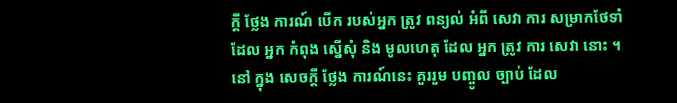ក្តី ថ្លែង ការណ៍ បើក របស់អ្នក ត្រូវ ពន្យល់ អំពី សេវា ការ សម្រាកថែទាំ ដែល អ្នក កំពុង ស្នើសុំ និង មូលហេតុ ដែល អ្នក ត្រូវ ការ សេវា នោះ ។ នៅ ក្នុង សេចក្តី ថ្លែង ការណ៍នេះ គួររួម បញ្ចូល ច្បាប់ ដែល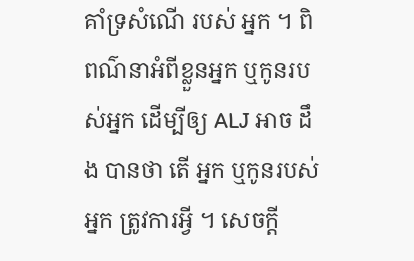គាំទ្រសំណើ របស់ អ្នក ។ ពិពណ៌នាអំពីខ្លួនអ្នក ឬកូនរបស់អ្នក ដើម្បីឲ្យ ALJ អាច ដឹង បានថា តើ អ្នក ឬកូនរបស់អ្នក ត្រូវការអ្វី ។ សេចក្តី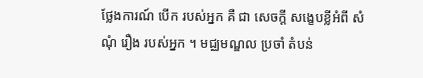ថ្លែងការណ៍ បើក របស់អ្នក គឺ ជា សេចក្តី សង្ខេបខ្លីអំពី សំណុំ រឿង របស់អ្នក ។ មជ្ឈមណ្ឌល ប្រចាំ តំបន់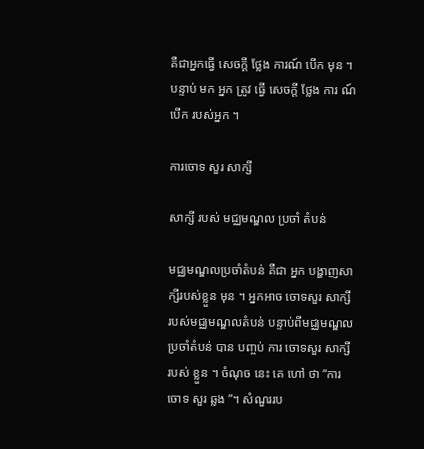គឺជាអ្នកធ្វើ សេចក្តី ថ្លែង ការណ៍ បើក មុន ។ បន្ទាប់ មក អ្នក ត្រូវ ធ្វើ សេចក្តី ថ្លែង ការ ណ៍បើក របស់អ្នក ។

ការចោទ សួរ សាក្សី

សាក្សី របស់ មជ្ឈមណ្ឌល ប្រចាំ តំបន់

មជ្ឈមណ្ឌលប្រចាំតំបន់ គឺជា អ្នក បង្ហាញសាក្សីរបស់ខ្លួន មុន ។ អ្នកអាច ចោទសួរ សាក្សី របស់មជ្ឈមណ្ឌលតំបន់ បន្ទាប់ពីមជ្ឈមណ្ឌល ប្រចាំតំបន់ បាន បញ្ចប់ ការ ចោទសួរ សាក្សី របស់ ខ្លួន ។ ចំណុច នេះ គេ ហៅ ថា “ការចោទ សួរ ឆ្លង ”។ សំណួររប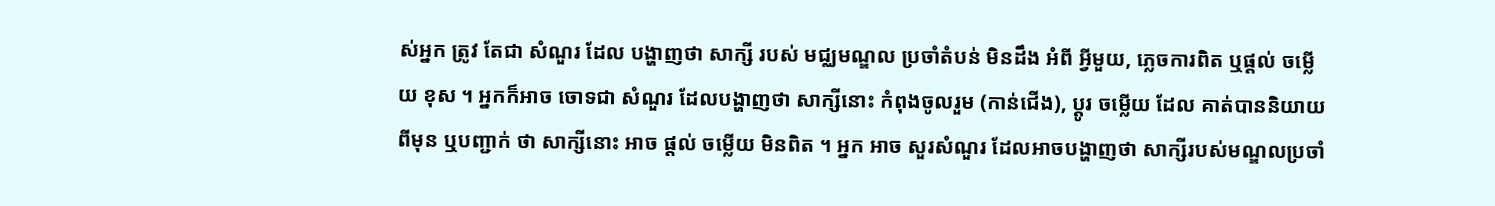ស់អ្នក ត្រូវ តែជា សំណួរ ដែល បង្ហាញថា សាក្សី របស់ មជ្ឈមណ្ឌល ប្រចាំតំបន់ មិនដឹង អំពី អ្វីមួយ, ភ្លេចការពិត ឬផ្តល់ ចម្លើយ ខុស ។ អ្នកក៏អាច ចោទជា សំណួរ ដែលបង្ហាញថា សាក្សីនោះ កំពុងចូលរួម (កាន់ជើង), ប្តូរ ចម្លើយ ដែល គាត់បាននិយាយពីមុន ឬបញ្ជាក់ ថា សាក្សីនោះ អាច ផ្តល់ ចម្លើយ មិនពិត ។ អ្នក អាច សួរសំណួរ ដែលអាចបង្ហាញថា សាក្សីរបស់មណ្ឌលប្រចាំ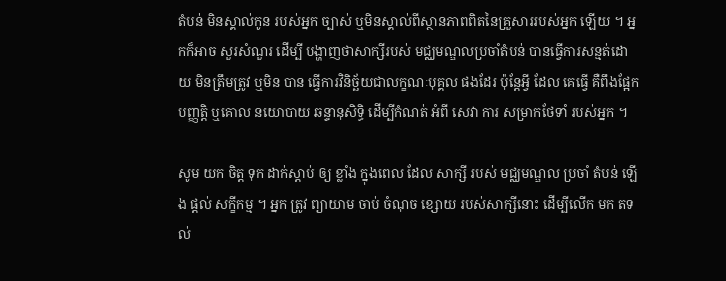តំបន់ មិនស្គាល់កូន របស់អ្នក ច្បាស់ ឬមិនស្គាល់ពីស្ថានភាពពិតនៃគ្រួសាររបស់អ្នក ឡើយ ។ អ្នកក៏អាច សួរសំណួរ ដើម្បី បង្ហាញថាសាក្សីរបស់ មជ្ឈមណ្ឌលប្រចាំតំបន់ បានធ្វើការសន្មត់ដោយ មិនត្រឹមត្រូវ ឬមិន បាន ធ្វើការវិនិច្ឆ័យជាលក្ខណៈបុគ្គល ផងដែរ ប៉ុន្តែអ្វី ដែល គេធ្វើ គឺពឹងផ្អែកបញ្ញត្តិ ឬគោល នយោបាយ ឆន្ទានុសិទិ្ធ ដើម្បីកំណត់ អំពី សេវា ការ សម្រាកថែទាំ របស់អ្នក ។

សូម យក ចិត្ត ទុក ដាក់ស្តាប់ ឲ្យ ខ្លាំង ក្នុងពេល ដែល សាក្សី របស់ មជ្ឈមណ្ឌល ប្រចាំ តំបន់ ឡើង ផ្តល់ សក្ខីកម្ម ។ អ្នក ត្រូវ ព្យាយាម ចាប់ ចំណុច ខ្សោយ របស់សាក្សីនោះ ដើម្បីលើក មក តទល់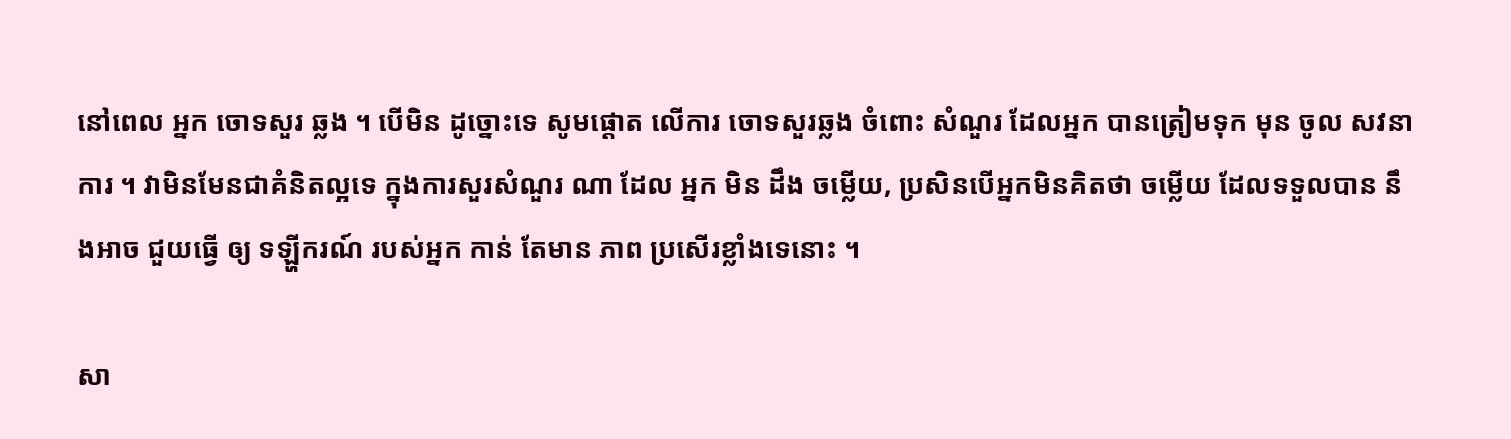នៅពេល អ្នក ចោទសួរ ឆ្លង ។ បើមិន ដូច្នោះទេ សូមផ្តោត លើការ ចោទសួរឆ្លង ចំពោះ សំណួរ ដែលអ្នក បានត្រៀមទុក មុន ចូល សវនាការ ។ វាមិនមែនជាគំនិតល្អទេ ក្នុងការសួរសំណួរ ណា ដែល អ្នក មិន ដឹង ចម្លើយ, ប្រសិនបើអ្នកមិនគិតថា ចម្លើយ ដែលទទួលបាន នឹងអាច ជួយធ្វើ ឲ្យ ទឡ្ហីករណ៍ របស់អ្នក កាន់ តែមាន ភាព ប្រសើរខ្លាំងទេនោះ ។

សា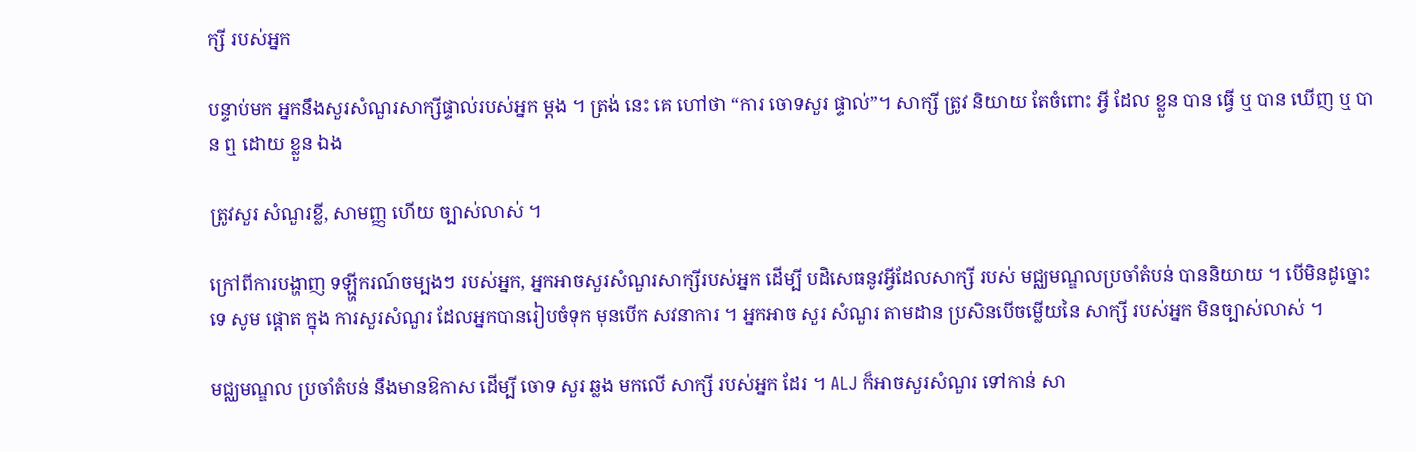ក្សី របស់អ្នក

បន្ទាប់មក អ្នកនឹងសួរសំណួរសាក្សីផ្ទាល់របស់អ្នក ម្តង ។ ត្រង់ នេះ គេ ហៅថា “ការ ចោទសួរ ផ្ទាល់”។ សាក្សី ត្រូវ និយាយ តែចំពោះ អ្វី ដែល ខ្លួន បាន ធ្វើ ឬ បាន ឃើញ ឬ បាន ឮ ដោយ ខ្លួន ឯង

ត្រូវសួរ សំណួរខ្លី, សាមញ្ញ ហើយ ច្បាស់លាស់ ។

ក្រៅពីការបង្ហាញ ទឡ្ហីករណ៍ចម្បងៗ របស់អ្នក, អ្នកអាចសួរសំណួរសាក្សីរបស់អ្នក ដើម្បី បដិសេធនូវអ្វីដែលសាក្សី របស់ មជ្ឈមណ្ឌលប្រចាំតំបន់ បាននិយាយ ។ បើមិនដូច្នោះទេ សូម ផ្តោត ក្នុង ការសួរសំណួរ ដែលអ្នកបានរៀបចំទុក មុនបើក សវនាការ ។ អ្នកអាច សួរ សំណួរ តាមដាន ប្រសិនបើចម្លើយនៃ សាក្សី របស់អ្នក មិនច្បាស់លាស់ ។

មជ្ឈមណ្ឌល ប្រចាំតំបន់ នឹងមានឱកាស ដើម្បី ចោទ សួរ ឆ្លង មកលើ សាក្សី របស់អ្នក ដែរ ។ ALJ ក៏អាចសួរសំណួរ ទៅកាន់ សា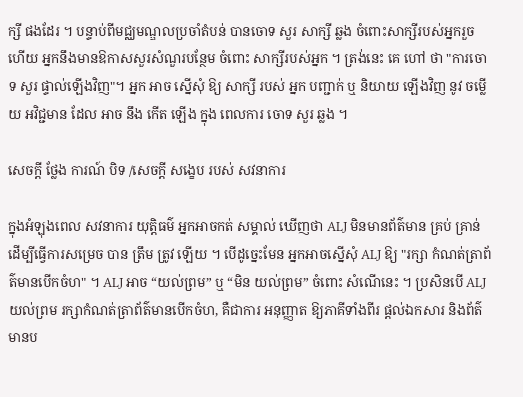ក្សី ផងដែរ ។ បន្ទាប់ពីមជ្ឈមណ្ឌលប្រចាំតំបន់ បានចោទ សួរ សាក្សី ឆ្លង ចំពោះសាក្សីរបស់អ្នករួច ហើយ អ្នកនឹងមានឱកាសសួរសំណួរបន្ថែម ចំពោះ សាក្សីរបស់អ្នក ។ ត្រង់នេះ គេ ហៅ ថា "ការចោទ សួរ ផ្ទាល់ឡើងវិញ"។ អ្នក អាច ស្នើសុំ ឱ្យ សាក្សី របស់ អ្នក បញ្ជាក់ ឬ និយាយ ឡើងវិញ នូវ ចម្លើយ អវិជ្ជមាន ដែល អាច នឹង កើត ឡើង ក្នុង ពេលការ ចោទ សួរ ឆ្លង ។

សេចក្តី ថ្លែង ការណ៍ បិទ /សេចក្តី សង្ខេប របស់ សវនាការ

ក្នុងអំឡុងពេល សវនាការ យុត្តិធម៌ អ្នកអាចកត់ សម្គាល់ ឃើញថា ALJ មិនមានព័ត៌មាន គ្រប់ គ្រាន់ ដើម្បីធ្វើការសម្រេច បាន ត្រឹម ត្រូវ ឡើយ ។ បើដូច្នេះមែន អ្នកអាចស្នើសុំ ALJ ឱ្យ "រក្សា កំណត់ត្រាព័ត៌មានបើកចំហ" ។ ALJ អាច “យល់ព្រម” ឬ “មិន យល់ព្រម” ចំពោះ សំណើនេះ ។ ប្រសិនបើ ALJ យល់ព្រម រក្សាកំណត់ត្រាព័ត៌មានបើកចំហ, គឺជាការ អនុញ្ញាត ឱ្យភាគីទាំងពីរ ផ្តល់ឯកសារ និងព័ត៌មានប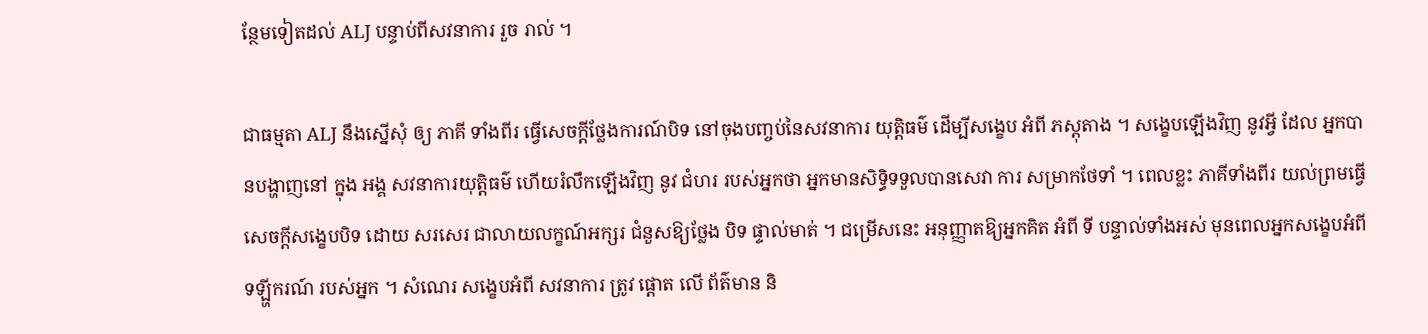ន្ថែមទៀតដល់ ALJ បន្ទាប់ពីសវនាការ រួច រាល់ ។

ជាធម្មតា ALJ នឹងស្នើសុំ ឲ្យ ភាគី ទាំងពីរ ធ្វើសេចក្តីថ្លែងការណ៍បិទ នៅចុងបញ្ចប់នៃសវនាការ យុត្តិធម៌ ដើម្បីសង្ខេប អំពី ភស្តុតាង ។ សង្ខេបឡើងវិញ នូវអ្វី ដែល អ្នកបានបង្ហាញនៅ ក្នុង អង្គ សវនាការយុត្តិធម៌ ហើយរំលឹកឡើងវិញ នូវ ជំហរ របស់អ្នកថា អ្នកមានសិទ្ធិទទួលបានសេវា ការ សម្រាកថែទាំ ។ ពេលខ្លះ ភាគីទាំងពីរ យល់ព្រមធ្វើសេចក្តីសង្ខេបបិទ ដោយ សរសេរ ជាលាយលក្ខណ៍អក្សរ ជំនួសឱ្យថ្លែង បិទ ផ្ទាល់មាត់ ។ ជម្រើសនេះ អនុញ្ញាតឱ្យអ្នកគិត អំពី ទី បន្ទាល់ទាំងអស់ មុនពេលអ្នកសង្ខេបអំពី ទឡ្ហីករណ៍ របស់អ្នក ។ សំណេរ សង្ខេបអំពី សវនាការ ត្រូវ ផ្តោត លើ ព័ត៌មាន និ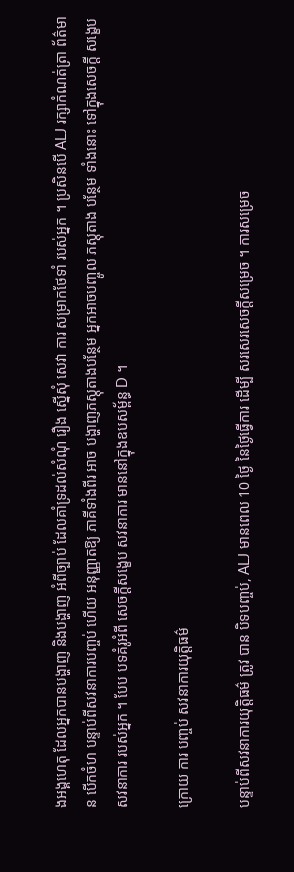ងអង្គហេតុ ដែលអ្នកបានបង្ហាញ និងបង្ហាញ អំពីច្បាប់ ដែលគាំទ្រដល់សំណុំ រឿង ស្នើសុំ សេវា ការ សម្រាកថែទាំ របស់អ្នក ។ ប្រសិនបើ ALJ រក្សាកំណត់ត្រា ព័ត៌មាន បើកចំហ បន្ទាប់ពីសវនាការបញ្ចប់ ហើយ អនុញ្ញាតឱ្យ ភាគីទាំងពីរ អាច បង្ហាញភស្តុតាងបន្ថែម អ្នកអាចបញ្ចូល ភស្តុតាង បន្ថែម ទាំងនោះ ទៅក្នុងសេចក្តី សង្ខេប សវនាការ របស់អ្នក ។ បែប បទគំរូអំពី សេចក្តីសង្ខេប សវនាការ មាននៅក្នុងឧបសម្ព័ន្ធ D ។

ក្រោយ ការ បញ្ចប់ សវនាការយុត្តិធម៌

បន្ទាប់ពីសវនាការយុត្តិធម៌ ត្រូវ បាន បិទបញ្ចប់, ALJ មានពេល 10 ថ្ងៃ នៃថ្ងៃធ្វើការ ដើម្បី សរសេរសេចក្តីសម្រេច ។ ការសម្រេច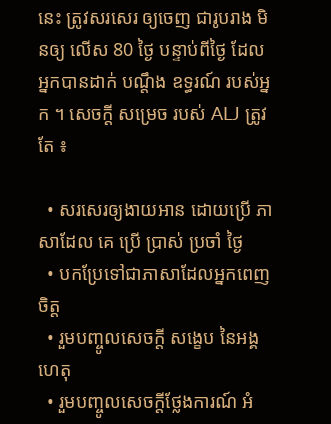នេះ ត្រូវសរសេរ ឲ្យចេញ ជារូបរាង មិនឲ្យ លើស 80 ថ្ងៃ បន្ទាប់ពីថ្ងៃ ដែល អ្នកបានដាក់ បណ្តឹង ឧទ្ធរណ៍ របស់អ្នក ។ សេចក្តី សម្រេច របស់ ALJ ត្រូវតែ ៖

  • សរសេរឲ្យងាយអាន ដោយប្រើ ភាសាដែល គេ ប្រើ ប្រាស់ ប្រចាំ ថ្ងៃ
  • បកប្រែទៅជាភាសាដែលអ្នកពេញចិត្ត
  • រួមបញ្ចូលសេចក្តី សង្ខេប នៃអង្គហេតុ
  • រួមបញ្ចូលសេចក្តីថ្លែងការណ៍ អំ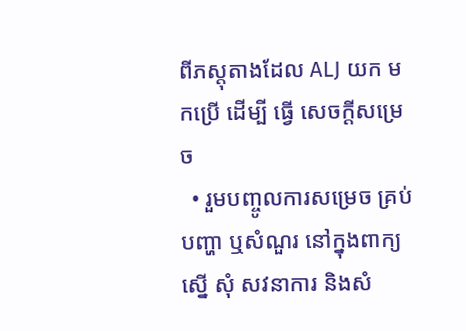ពីភស្តុតាងដែល ALJ យក មកប្រើ ដើម្បី ធ្វើ សេចក្តីសម្រេច
  • រួមបញ្ចូលការសម្រេច គ្រប់ បញ្ហា ឬសំណួរ នៅក្នុងពាក្យ ស្នើ សុំ សវនាការ និងសំ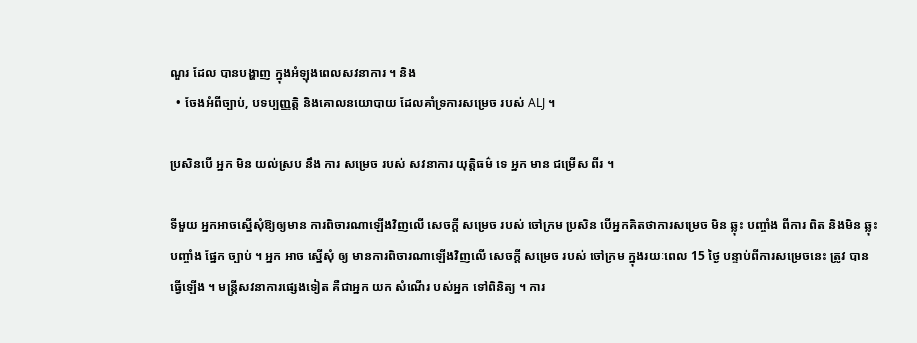ណួរ ដែល បានបង្ហាញ ក្នុងអំឡុងពេលសវនាការ ។ និង
  • ចែងអំពីច្បាប់, បទប្បញ្ញត្តិ និងគោលនយោបាយ ដែលគាំទ្រការសម្រេច របស់ ALJ ។

ប្រសិនបើ អ្នក មិន យល់ស្រប នឹង ការ សម្រេច របស់ សវនាការ យុត្តិធម៌ ទេ អ្នក មាន ជម្រើស ពីរ ។

ទីមួយ អ្នកអាចស្នើសុំឱ្យឲ្យមាន ការពិចារណាឡើងវិញលើ សេចក្តី សម្រេច របស់ ចៅក្រម ប្រសិន បើអ្នកគិតថាការសម្រេច មិន ឆ្លុះ បញ្ចាំង ពីការ ពិត និងមិន ឆ្លុះ បញ្ចាំង ផ្នែក ច្បាប់ ។ អ្នក អាច ស្នើសុំ ឲ្យ មានការពិចារណាឡើងវិញលើ សេចក្តី សម្រេច របស់ ចៅក្រម ក្នុងរយៈពេល 15 ថ្ងៃ បន្ទាប់ពីការសម្រេចនេះ ត្រូវ បាន ធ្វើឡើង ។ មន្ត្រីសវនាការផ្សេងទៀត គឺជាអ្នក យក សំណើរ បស់អ្នក ទៅពិនិត្យ ។ ការ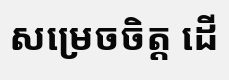សម្រេចចិត្ត ដើ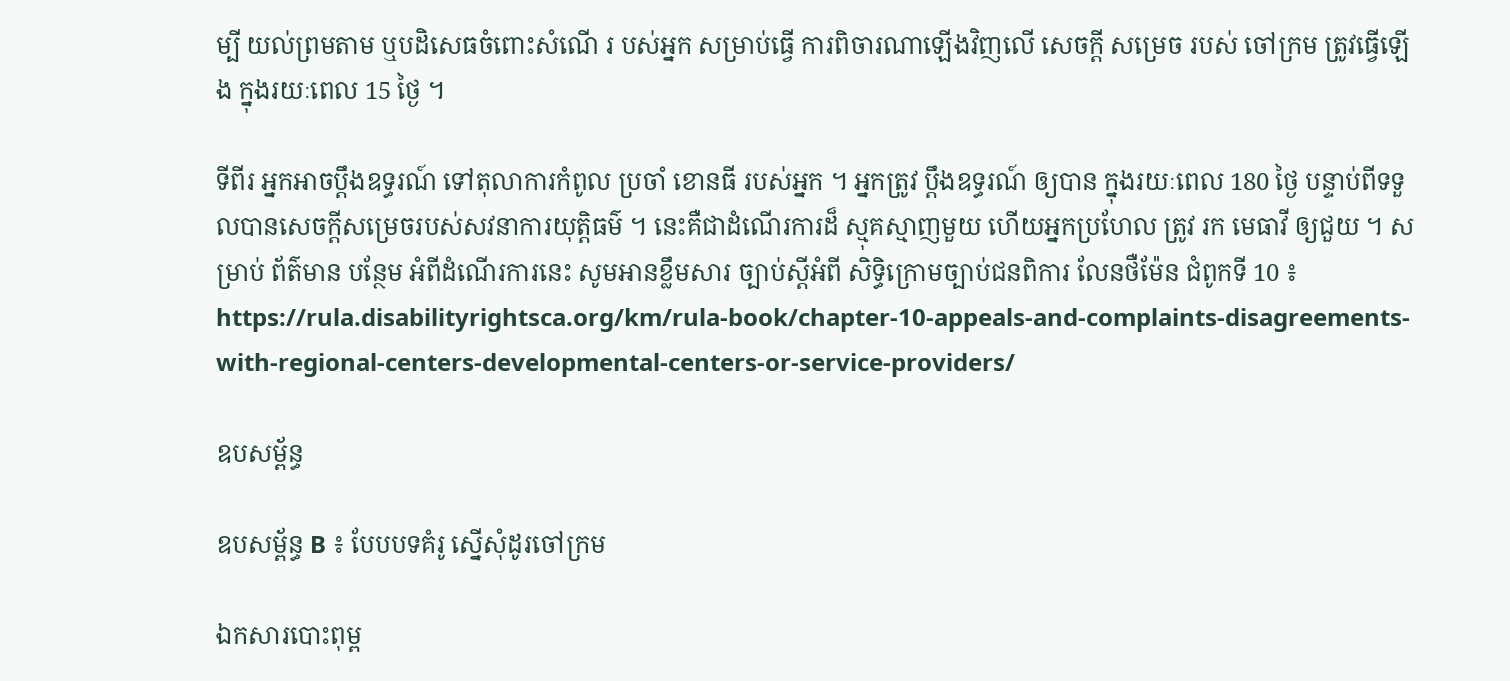ម្បី យល់ព្រមតាម ឬបដិសេធចំពោះសំណើ រ បស់អ្នក សម្រាប់ធ្វើ ការពិចារណាឡើងវិញលើ សេចក្តី សម្រេច របស់ ចៅក្រម ត្រូវធ្វើឡើង ក្នុងរយៈពេល 15 ថ្ងៃ ។

ទីពីរ អ្នកអាចប្តឹងឧទ្ធរណ៍ ទៅតុលាការកំពូល ប្រចាំ ខោនធី របស់អ្នក ។ អ្នកត្រូវ ប្តឹងឧទ្ធរណ៍ ឲ្យបាន ក្នុងរយៈពេល 180 ថ្ងៃ បន្ទាប់ពីទទួលបានសេចក្តីសម្រេចរបស់សវនាការយុត្តិធម៌ ។ នេះគឺជាដំណើរការដ៏ ស្មុគស្មាញមួយ ហើយអ្នកប្រហែល ត្រូវ រក មេធាវី ឲ្យជួយ ។ សម្រាប់ ព័ត៌មាន បន្ថែម អំពីដំណើរការនេះ សូមអានខ្លឹមសារ ច្បាប់ស្តីអំពី សិទ្ធិក្រោមច្បាប់ជនពិការ លែនថឺម៉ែន ជំពូកទី 10 ៖ https://rula.disabilityrightsca.org/km/rula-book/chapter-10-appeals-and-complaints-disagreements-with-regional-centers-developmental-centers-or-service-providers/

ឧបសម្ព័ន្ធ

ឧបសម្ព័ន្ធ B ៖ បែបបទគំរូ ស្នើសុំដូរចៅក្រម

ឯកសារបោះពុម្ព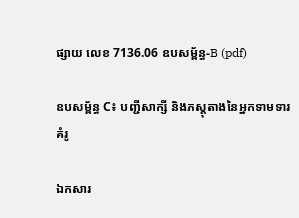ផ្សាយ លេខ 7136.06 ឧបសម្ព័ន្ធ-B (pdf)

ឧបសម្ព័ន្ធ C៖ បញ្ជីសាក្សី និងភស្តុតាងនៃអ្នកទាមទារគំរូ

ឯកសារ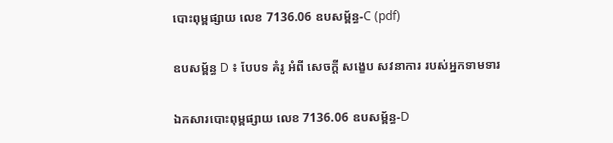បោះពុម្ពផ្សាយ លេខ 7136.06 ឧបសម្ព័ន្ធ-C (pdf)

ឧបសម្ព័ន្ធ D ៖ បែបទ គំរូ អំពី សេចក្តី សង្ខេប សវនាការ របស់អ្នកទាមទារ

ឯកសារបោះពុម្ពផ្សាយ លេខ 7136.06 ឧបសម្ព័ន្ធ-D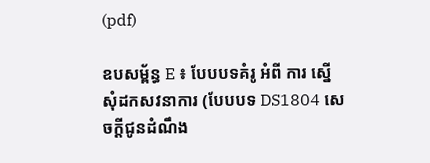(pdf)

ឧបសម្ព័ន្ធ E ៖ បែបបទគំរូ អំពី ការ ស្នើសុំដកសវនាការ (បែបបទ DS1804 សេចក្តីជូនដំណឹង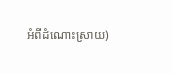អំពីដំណោះស្រាយ)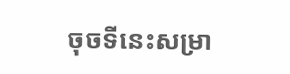ចុចទីនេះសម្រា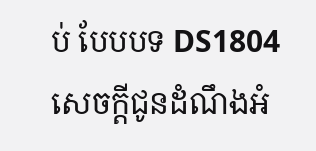ប់ បែបបទ DS1804 សេចក្តីជូនដំណឹងអំ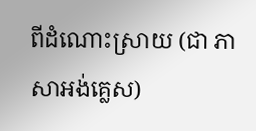ពីដំណោះស្រាយ (ជា ភាសាអង់គ្លេស)